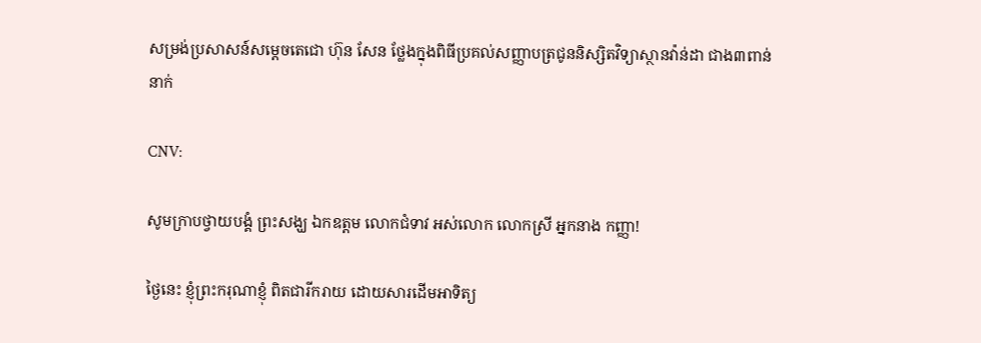សម្រង់ប្រសាសន៍សម្ដេចតេជោ ហ៊ុន សែន ថ្លែងក្នុងពិធីប្រគល់សញ្ញាបត្រជូននិស្សិតវិទ្យាស្ថានវ៉ាន់ដា ជាង៣ពាន់នាក់

CNV:

សូមក្រាបថ្វាយបង្គំ ព្រះសង្ឃ ឯកឧត្តម លោកជំទាវ អស់លោក លោកស្រី អ្នកនាង កញ្ញា!

ថ្ងៃនេះ ខ្ញុំព្រះករុណាខ្ញុំ ពិតជារីករាយ ដោយសារដើមអាទិត្យ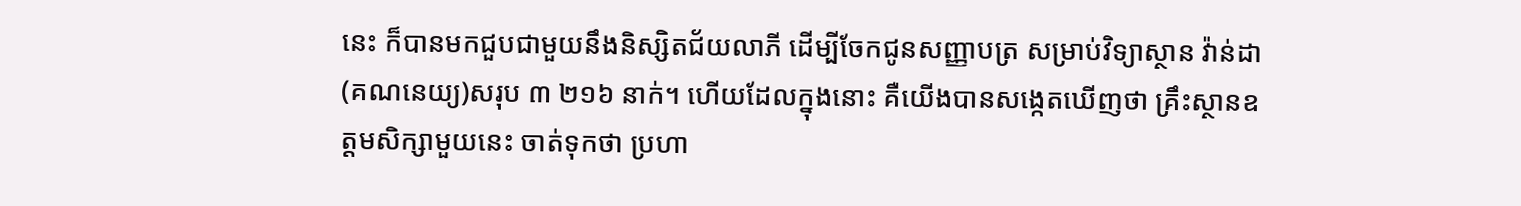នេះ ក៏បានមកជួបជាមួយនឹងនិស្សិតជ័យលាភី ដើម្បីចែកជូនសញ្ញាបត្រ សម្រាប់វិទ្យាស្ថាន វ៉ាន់ដា (គណនេយ្យ)សរុប ៣ ២១៦ នាក់។ ហើយដែលក្នុងនោះ គឺយើងបានសង្កេតឃើញថា គ្រឹះស្ថានឧត្តមសិក្សាមួយនេះ ចាត់ទុកថា ប្រហា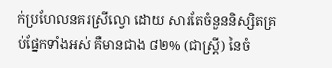ក់ប្រហែលនគរស្រីល្វោ ដោយ សារតែចំនួននិស្សិតគ្រប់ផ្នែកទាំងអស់ គឺមានជាង ៨២% (ជាស្រ្តី) នៃចំ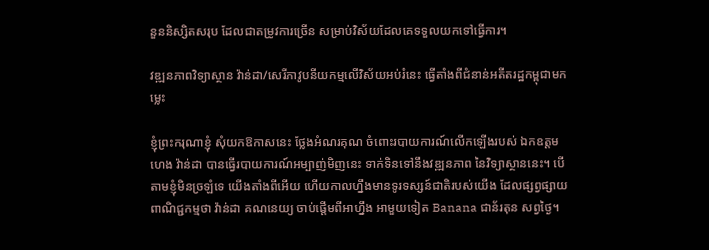នួននិស្សិតសរុប ដែលជាតម្រូវការច្រើន សម្រាប់វិស័យដែលគេទទួលយកទៅធ្វើការ។

វឌ្ឍនភាពវិទ្យាស្ថាន វ៉ាន់ដា/សេរីភាវូបនីយកម្មលើវិស័យអប់រំនេះ ធ្វើតាំងពីជំនាន់អតីតរដ្ឋកម្ពុជាមកម្លេះ

ខ្ញុំព្រះករុណាខ្ញុំ សុំយកឱកាសនេះ ថ្លែងអំណរគុណ ចំពោះរបាយការណ៍លើកឡើងរបស់ ឯកឧត្តម ហេង វ៉ាន់ដា បានធ្វើរបាយការណ៍អម្បាញ់មិញនេះ ទាក់ទិនទៅនឹងវឌ្ឍនភាព នៃវិទ្យាស្ថាននេះ។ បើតាមខ្ញុំមិនច្រឡំទេ យើងតាំងពីអើយ ហើយកាលហ្នឹងមានទូរទស្សន៍ជាតិរបស់យើង ដែលផ្សព្វផ្សាយពាណិជ្ជកម្មថា វ៉ាន់ដា គណនេយ្យ ចាប់ផ្ដើមពីអាហ្នឹង អាមួយទៀត Banana ជាន័រតុន សព្វថ្ងៃ។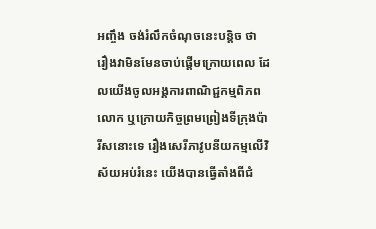អញ្ចឹង ចង់រំលឹកចំណុចនេះបន្ដិច ថា រឿងវាមិនមែនចាប់ផ្ដើមក្រោយពេល ដែលយើងចូលអង្គការពាណិជ្ជកម្មពិភពលោក ឬក្រោយកិច្ចព្រមព្រៀងទីក្រុងប៉ារីសនោះទេ រឿងសេរីភាវូបនីយកម្មលើវិស័យអប់រំនេះ យើងបានធ្វើតាំងពីជំ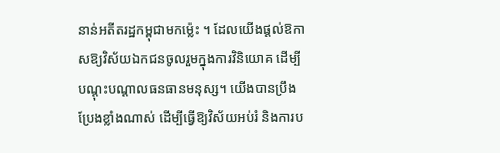នាន់អតីតរដ្ឋកម្ពុជាមកម្ល៉េះ ។ ដែលយើងផ្ដល់ឱកាសឱ្យវិស័យឯកជនចូលរួមក្នុងការវិនិយោគ ដើម្បីបណ្ដុះបណ្ដាលធនធានមនុស្ស។ យើងបានប្រឹងប្រែងខ្លាំងណាស់ ដើម្បីធ្វើឱ្យវិស័យអប់រំ និងការប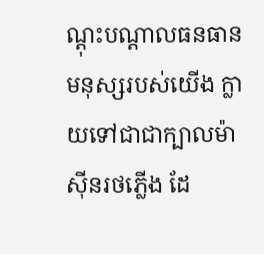ណ្ដុះបណ្ដាលធនធានមនុស្សរបស់យើង ក្លាយទៅជាជាក្បាលម៉ាស៊ីនរថភ្លើង ដែ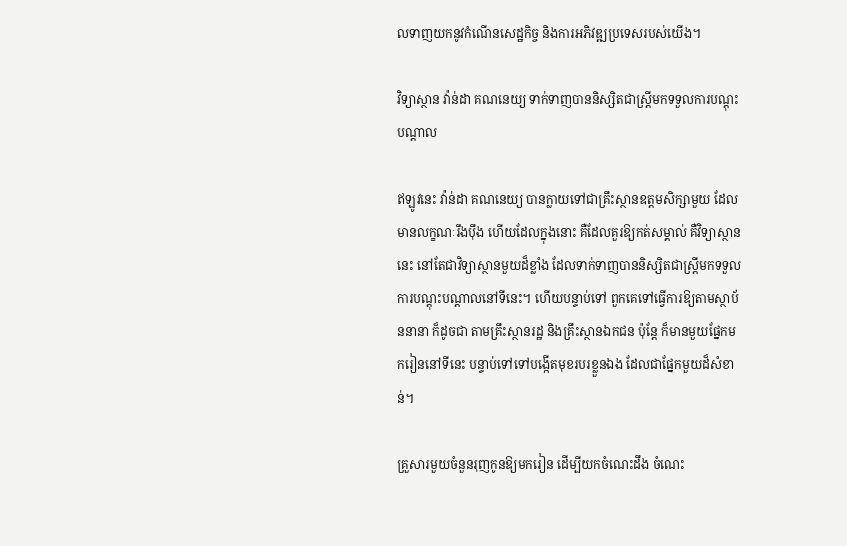លទាញយកនូវកំណើនសេដ្ឋកិច្ច និងការអភិវឌ្ឍប្រទេសរបស់យើង។

វិទ្យាស្ថាន វ៉ាន់ដា គណនេយ្យ ទាក់ទាញបាននិស្សិតជាស្រ្តីមកទទួលការបណ្ដុះបណ្ដាល

ឥឡូវនេះ វ៉ាន់ដា គណនេយ្យ បានក្លាយទៅជាគ្រឹះស្ថានឧត្តមសិក្សាមួយ ដែលមានលក្ខណៈរឹងប៉ឹង ហើយដែលក្នុងនោះ គឺដែលគួរឱ្យកត់សម្គាល់ គឺវិទ្យាស្ថាននេះ នៅតែជាវិទ្យាស្ថានមួយដ៏ខ្លាំង ដែលទាក់ទាញបាននិស្សិតជាស្រ្តីមកទទួលការបណ្ដុះបណ្ដាលនៅទីនេះ។ ហើយបន្ទាប់ទៅ ពួកគេទៅធ្វើការឱ្យតាមស្ថាប័ននានា ក៏ដូចជា តាមគ្រឹះស្ថានរដ្ឋ និងគ្រឹះស្ថានឯកជន ប៉ុន្តែ ក៏មានមួយផ្នែកមករៀននៅទីនេះ បន្ទាប់ទៅទៅបង្កើតមុខរបរខ្លួនឯង ដែលជាផ្នែកមួយដ៏សំខាន់។

គ្រួសារមួយចំនួនរុញកូនឱ្យមករៀន ដើម្បីយកចំណេះដឹង ចំណេះ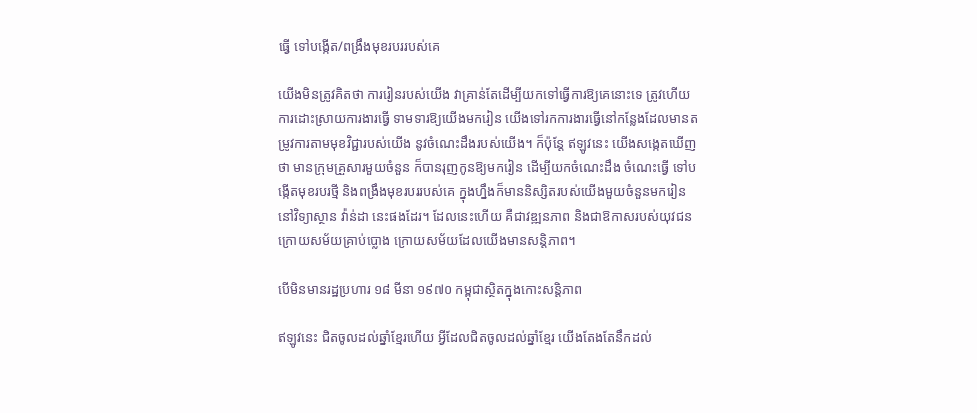ធ្វើ ទៅបង្កើត/ពង្រឹងមុខរបររបស់គេ

យើងមិនត្រូវគិតថា ការរៀនរបស់យើង វាគ្រាន់តែដើម្បីយកទៅធ្វើការឱ្យគេនោះទេ ត្រូវហើយការដោះស្រាយការងារធ្វើ ទាមទារឱ្យយើងមករៀន យើងទៅរកការងារធ្វើនៅកន្លែងដែលមានតម្រូវការតាមមុខវិជ្ជារបស់យើង នូវចំណេះដឹងរបស់យើង។ ក៏ប៉ុន្តែ ឥឡូវនេះ យើងសង្កេតឃើញថា មានក្រុមគ្រួសារមួយចំនួន ក៏បានរុញកូនឱ្យមករៀន ដើម្បីយកចំណេះដឹង ចំណេះធ្វើ ទៅបង្កើតមុខរបរថ្មី និងពង្រឹងមុខរបររបស់គេ ក្នុងហ្នឹងក៏មាននិស្សិតរបស់យើងមួយចំនួនមករៀននៅវិទ្យាស្ថាន វ៉ាន់ដា នេះផងដែរ។ ដែលនេះហើយ គឺជាវឌ្ឍនភាព និងជាឱកាសរបស់យុវជនក្រោយសម័យគ្រាប់ប្លោង ក្រោយសម័យដែលយើងមានសន្ដិភាព។

បើមិនមានរដ្ឋប្រហារ ១៨ មីនា ១៩៧០ កម្ពុជាស្ថិតក្នុងកោះសន្ដិភាព

ឥឡូវនេះ ជិតចូលដល់ឆ្នាំខ្មែរហើយ អ្វីដែលជិតចូលដល់ឆ្នាំខ្មែរ យើងតែងតែនឹកដល់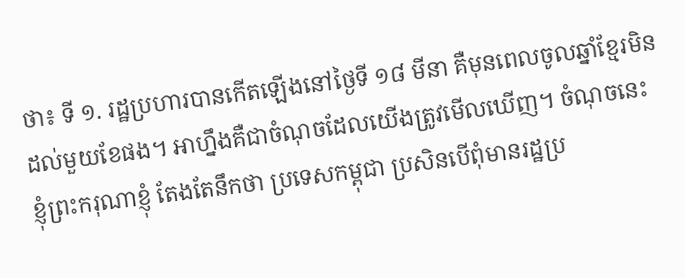ថា៖ ទី ១. រដ្ឋប្រហារបានកើតឡើងនៅថ្ងៃទី ១៨ មីនា គឺមុនពេលចូលឆ្នាំខ្មែរមិនដល់មួយខែផង។ អាហ្នឹងគឺជាចំណុចដែលយើងត្រូវមើលឃើញ។ ចំណុចនេះ ខ្ញុំព្រះករុណាខ្ញុំ តែងតែនឹកថា ប្រទេសកម្ពុជា ប្រសិនបើពុំមានរដ្ឋប្រ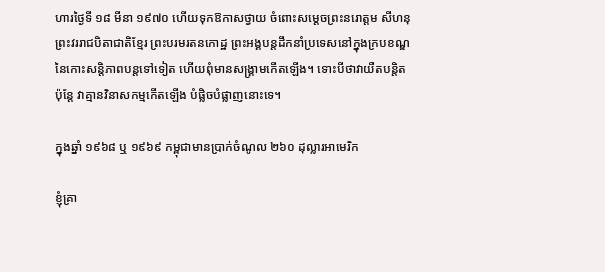ហារថ្ងៃទី ១៨ មីនា ១៩៧០ ហើយទុកឱកាសថ្វាយ ចំពោះសម្ដេចព្រះនរោត្តម សីហនុ ព្រះវររាជបិតាជាតិខ្មែរ ព្រះបរមរតនកោដ្ឋ ព្រះអង្គបន្តដឹកនាំប្រទេសនៅក្នុងក្របខណ្ឌ នៃកោះសន្ដិភាពបន្តទៅទៀត ហើយពុំមានសង្រ្គាមកើតឡើង។ ទោះបីថាវាយឺតបន្ដិត ប៉ុន្តែ វាគ្មានវិនាសកម្មកើតឡើង បំផ្លិចបំផ្លាញនោះទេ។

ក្នុងឆ្នាំ ១៩៦៨ ឬ ១៩៦៩ កម្ពុជាមានប្រាក់ចំណូល ២៦០ ដុល្លារអាមេរិក

ខ្ញុំគ្រា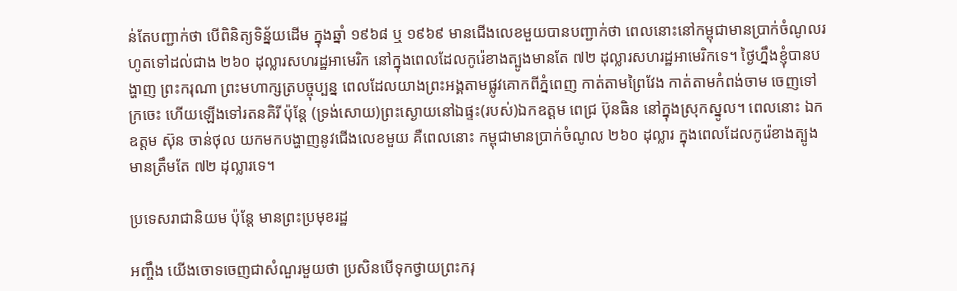ន់តែបញ្ជាក់ថា បើពិនិត្យទិន្ន័យដើម ក្នុងឆ្នាំ ១៩៦៨ ឬ ១៩៦៩ មានជើងលេខមួយបានបញ្ជាក់ថា ពេលនោះនៅកម្ពុជាមានប្រាក់ចំណូលរហូតទៅដល់ជាង ២៦០ ដុល្លារសហរដ្ឋអាមេរិក នៅក្នុងពេលដែលកូរ៉េខាងត្បូងមានតែ ៧២ ដុល្លារសហរដ្ឋអាមេរិកទេ។ ថ្ងៃហ្នឹងខ្ញុំបានបង្ហាញ ព្រះករុណា ព្រះមហាក្សត្របច្ចុប្បន្ន ពេលដែលយាងព្រះអង្គតាមផ្លូវគោកពីភ្នំពេញ កាត់តាមព្រៃវែង កាត់តាមកំពង់ចាម ចេញទៅក្រចេះ ហើយឡើងទៅរតនគិរី ប៉ុន្តែ (ទ្រង់សោយ)ព្រះស្ងោយនៅឯផ្ទះ(របស់)ឯកឧត្តម ពេជ្រ ប៊ុនធិន នៅក្នុងស្រុកស្នូល។ ពេលនោះ ឯកឧត្តម ស៊ុន ចាន់ថុល យកមកបង្ហាញនូវជើងលេខមួយ គឺពេលនោះ កម្ពុជាមានប្រាក់ចំណូល ២៦០ ដុល្លារ ក្នុងពេលដែលកូរ៉េខាងត្បូងមានត្រឹមតែ ៧២ ដុល្លារទេ។

ប្រទេសរាជានិយម ប៉ុន្តែ មានព្រះប្រមុខរដ្ឋ

អញ្ចឹង យើងចោទចេញជាសំណួរមួយថា ប្រសិនបើទុកថ្វាយព្រះករុ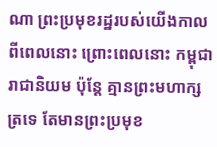ណា ព្រះប្រមុខរដ្ឋរបស់យើងកាលពីពេលនោះ ព្រោះពេលនោះ កម្ពុជារាជានិយម ប៉ុន្តែ គ្មានព្រះមហាក្សត្រទេ តែមានព្រះប្រមុខ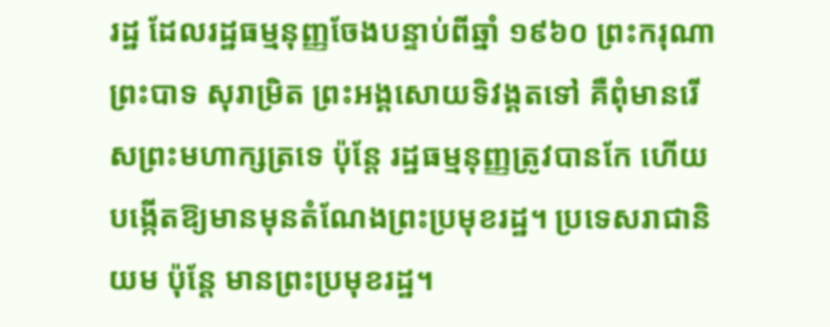រដ្ឋ ដែលរដ្ឋធម្មនុញ្ញចែងបន្ទាប់ពីឆ្នាំ ១៩៦០ ព្រះករុណា ព្រះបាទ សុរាម្រិត ព្រះអង្គសោយទិវង្គតទៅ គឺពុំមានរើសព្រះមហាក្សត្រទេ ប៉ុន្តែ រដ្ឋធម្មនុញ្ញត្រូវបានកែ ហើយបង្កើតឱ្យមានមុនតំណែងព្រះប្រមុខរដ្ឋ។ ប្រទេសរាជានិយម ប៉ុន្តែ មានព្រះប្រមុខរដ្ឋ។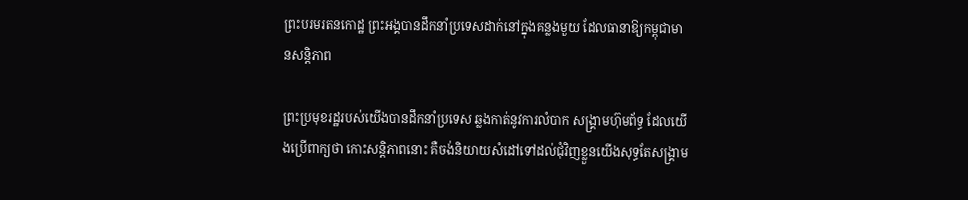ព្រះបរមរតនកោដ្ឋ ព្រះអង្គបានដឹកនាំប្រទេសដាក់នៅក្នុងគន្លងមួយ ដែលធានាឱ្យកម្ពុជាមានសន្ដិភាព

ព្រះប្រមុខរដ្ឋរបស់យើងបានដឹកនាំប្រទេស ឆ្លងកាត់នូវការលំបាក សង្គ្រាមហ៊ុមព័ទ្ធ ដែលយើងប្រើពាក្យថា កោះសន្ដិភាពនោះ គឺចង់និយាយសំដៅទៅដល់ជុំវិញខ្លួនយើងសុទ្ធតែសង្រ្គាម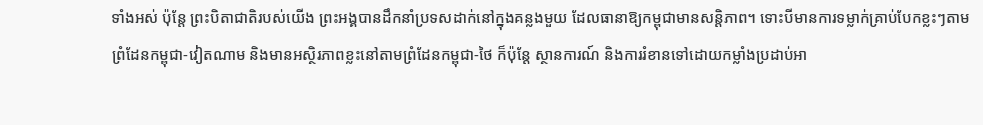ទាំងអស់ ប៉ុន្តែ ព្រះបិតាជាតិរបស់យើង ព្រះអង្គបានដឹកនាំប្រទសដាក់នៅក្នុងគន្លងមួយ ដែលធានាឱ្យកម្ពុជាមានសន្ដិភាព។ ទោះបីមានការទម្លាក់គ្រាប់បែកខ្លះៗតាមព្រំដែនកម្ពុជា-វៀតណាម និងមានអស្ថិរភាពខ្លះនៅតាមព្រំដែនកម្ពុជា-ថៃ ក៏ប៉ុន្តែ ស្ថានការណ៍ និងការរំខានទៅដោយកម្លាំងប្រដាប់អា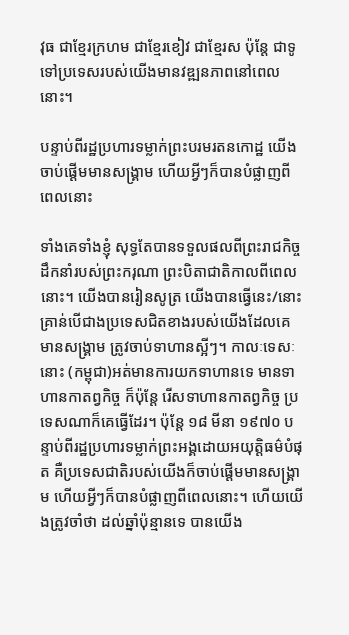វុធ ជាខ្មែរក្រហម ជាខ្មែរខៀវ ជាខ្មែរស ប៉ុន្តែ ជាទូទៅប្រទេសរបស់យើងមានវឌ្ឍនភាពនៅពេលនោះ។

បន្ទាប់ពីរដ្ឋប្រហារទម្លាក់ព្រះបរមរតនកោដ្ឋ យើងចាប់ផ្ដើមមានសង្រ្គាម ហើយអ្វីៗក៏បានបំផ្លាញពីពេលនោះ

ទាំងគេទាំងខ្ញុំ សុទ្ធតែបានទទួលផលពីព្រះរាជកិច្ចដឹកនាំរបស់ព្រះករុណា ព្រះបិតាជាតិកាលពីពេលនោះ។ យើងបានរៀនសូត្រ យើងបានធ្វើនេះ/នោះ គ្រាន់បើជាងប្រទេសជិតខាងរបស់យើងដែលគេមានសង្រ្គាម ត្រូវចាប់ទាហានស្អីៗ។ កាលៈទេសៈនោះ (កម្ពុជា)អត់មានការយកទាហានទេ មានទាហានកាតព្វកិច្ច ក៏ប៉ុន្តែ រើសទាហានកាតព្វកិច្ច ប្រទេសណាក៏គេធ្វើដែរ។ ប៉ុន្តែ ១៨ មីនា ១៩៧០ បន្ទាប់ពីរដ្ឋប្រហារទម្លាក់ព្រះអង្គដោយអយុត្តិធម៌បំផុត គឺប្រទេសជាតិរបស់យើងក៏ចាប់ផ្ដើមមានសង្រ្គាម ហើយអ្វីៗក៏បានបំផ្លាញពីពេលនោះ។ ហើយយើងត្រូវចាំថា ដល់ឆ្នាំប៉ុន្មានទេ បានយើង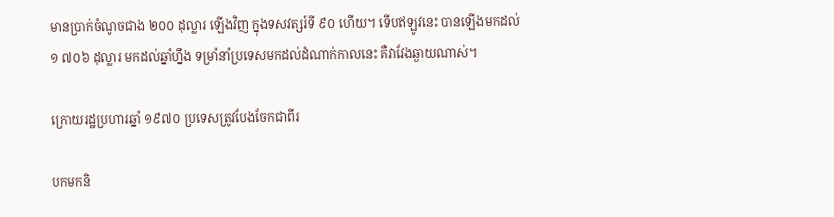មានប្រាក់ចំណូចជាង ២០០ ដុល្លារ ឡើងវិញ ក្នុងទសវត្សរ៍ទី ៩០ ហើយ។ ទើបឥឡូវនេះ បានឡើងមកដល់ ១ ៧០៦ ដុល្លារ មកដល់ឆ្នាំហ្នឹង ទម្រាំនាំប្រទេសមកដល់ដំណាក់កាលនេះ គឺវាវែងឆ្ងាយណាស់។

ក្រោយរដ្ឋប្រហារឆ្នាំ ១៩៧០ ប្រទេសត្រូវបែងចែកជាពីរ

បកមកនិ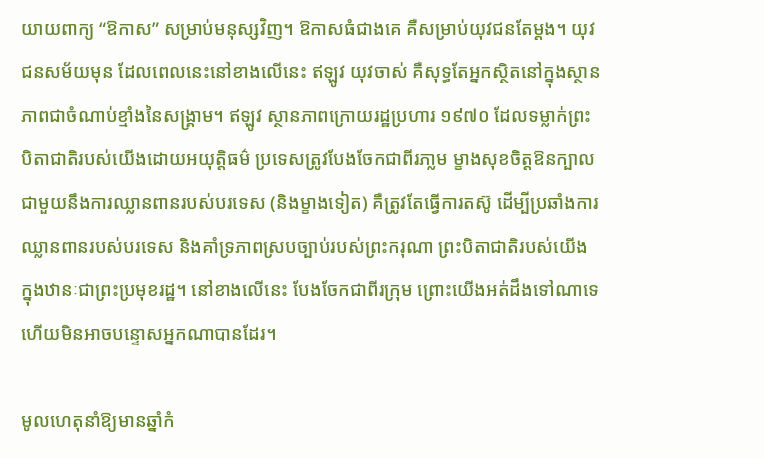យាយពាក្យ “ឱកាស” សម្រាប់មនុស្សវិញ។ ឱកាសធំជាងគេ គឺសម្រាប់យុវជនតែម្ដង។ យុវជនសម័យមុន ដែលពេលនេះនៅខាងលើនេះ ឥឡូវ យុវចាស់ គឺសុទ្ធតែអ្នកស្ថិតនៅក្នុងស្ថានភាពជាចំណាប់ខ្មាំងនៃសង្រ្គាម។ ឥឡូវ ស្ថានភាពក្រោយរដ្ឋប្រហារ ១៩៧០ ដែលទម្លាក់ព្រះបិតាជាតិរបស់យើងដោយអយុត្តិធម៌ ប្រទេសត្រូវបែងចែកជាពីរភា្លម ម្ខាងសុខចិត្តឱនក្បាលជាមួយនឹងការឈ្លានពានរបស់បរទេស (និងម្ខាងទៀត) គឺត្រូវតែធ្វើការតស៊ូ ដើម្បីប្រឆាំងការឈ្លានពានរបស់បរទេស និងគាំទ្រភាពស្របច្បាប់របស់ព្រះករុណា ព្រះបិតាជាតិរបស់យើង ក្នុងឋានៈជាព្រះប្រមុខរដ្ឋ។ នៅខាងលើនេះ បែងចែកជាពីរកុ្រម ព្រោះយើងអត់ដឹងទៅណាទេ ហើយមិនអាចបន្ទោសអ្នកណាបានដែរ។

មូលហេតុនាំឱ្យមានឆ្នាំកំ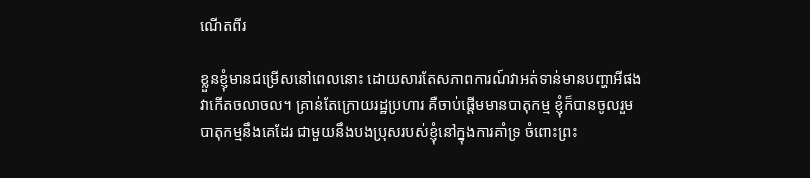ណើតពីរ

ខ្លួនខ្ញុំមានជម្រើសនៅពេលនោះ ដោយសារតែសភាពការណ៍វាអត់ទាន់មានបញ្ហាអីផង វាកើតចលាចល។ គ្រាន់តែក្រោយរដ្ឋប្រហារ គឺចាប់ផ្ដើមមានបាតុកម្ម ខ្ញុំក៏បានចូលរួមបាតុកម្មនឹងគេដែរ ជាមួយនឹងបងប្រុសរបស់ខ្ញុំនៅក្នុងការគាំទ្រ ចំពោះព្រះ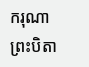ករុណា ព្រះបិតា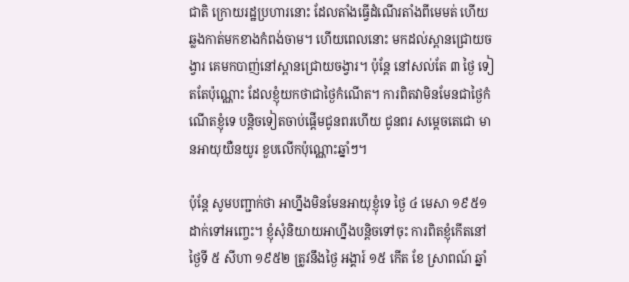ជាតិ ក្រោយរដ្ឋប្រហារនោះ ដែលតាំងធ្វើដំណើរតាំងពីមេមត់ ហើយឆ្លងកាត់មកខាងកំពង់ចាម។ ហើយពេលនោះ មកដល់ស្ពានជ្រោយចង្វារ គេមកបាញ់នៅស្ពានជ្រោយចង្វារ។ ប៉ុន្តែ នៅសល់តែ ៣ ថ្ងៃ ទៀតតែប៉ុណ្ណោះ ដែលខ្ញុំយកថាជាថ្ងៃកំណើត។ ការពិតវាមិនមែនជាថ្ងៃកំណើតខ្ញុំទេ បន្តិចទៀតចាប់ផ្ដើមជូនពរហើយ ជូនពរ សម្ដេចតេជោ មានអាយុយឺនយូរ ខួបលើកប៉ុណ្ណោះឆ្នាំៗ។

ប៉ុន្តែ សូមបញ្ជាក់ថា អាហ្នឹងមិនមែនអាយុខ្ញុំទេ ថ្ងៃ ៤ មេសា ១៩៥១ ដាក់ទៅអញ្ចេះ។ ខ្ញុំសុំនិយាយអាហ្នឹងបន្តិចទៅចុះ ការពិតខ្ញុំកើតនៅថ្ងៃទី ៥ សីហា ១៩៥២ ត្រូវនឹងថ្ងៃ អង្គារ៍ ១៥ កើត ខែ ស្រាពណ៍ ឆ្នាំ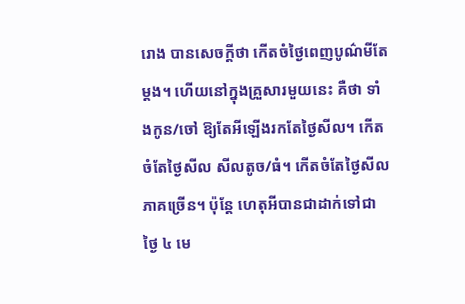រោង បានសេចក្តីថា កើតចំថ្ងៃពេញបូណ៌មីតែម្ដង។ ហើយនៅក្នុងគ្រួសារមួយនេះ គឺថា ទាំងកូន/ចៅ ឱ្យតែអីឡើងរកតែថ្ងៃសីល។ កើតចំតែថ្ងៃសីល សីលតូច/ធំ។ កើតចំតែថ្ងៃសីលភាគច្រើន។ ប៉ុន្តែ ហេតុអីបានជាដាក់ទៅជាថ្ងៃ ៤ មេ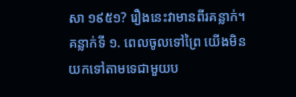សា ១៩៥១? រឿងនេះវាមានពីរគន្លាក់។ គន្លាក់ទី ១. ពេលចូលទៅព្រៃ យើងមិនយកទៅតាមទេជាមួយប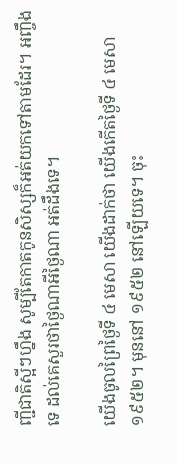ញ្ជីជាតិស្អីៗហ្នឹង សូម្បីតែកាតកូនសិស្សក៏អត់យកទៅតាមដែរ។ អញ្ចឹងទេ ដល់គេសួរថាថ្ងៃណាអីថ្ងៃណា អត់ដឹងទេ។

យើងចូលព្រៃថ្ងៃទី ៤ មេសា យើងដាក់ថា យើងកើតថ្ងៃទី ៤ មេសា ១៩៥២។ មុននៅ ១៩៥២ នៅឡើយទេ។ ចុះ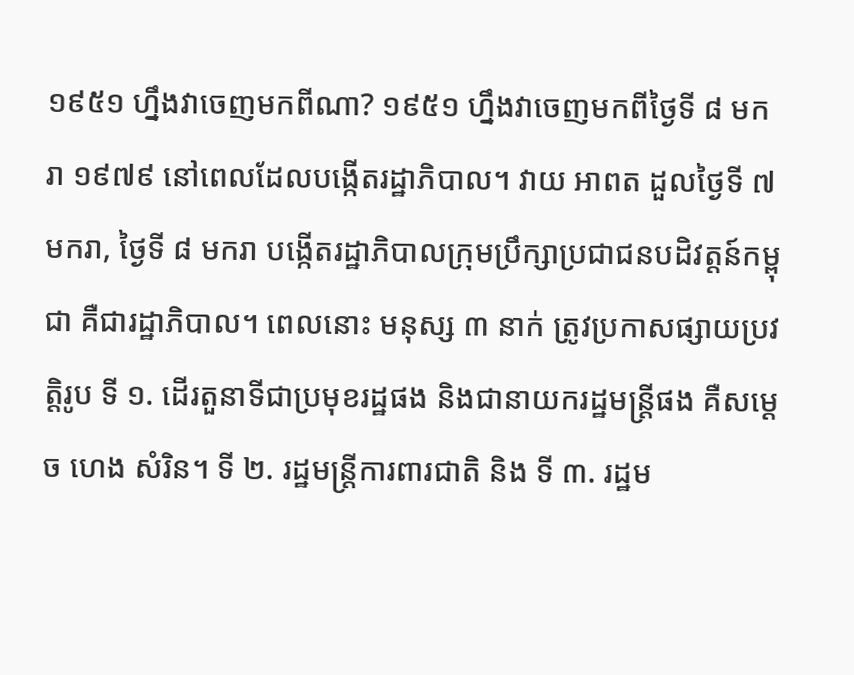១៩៥១ ហ្នឹងវាចេញមកពីណា? ១៩៥១ ហ្នឹងវាចេញមកពីថ្ងៃទី ៨ មករា ១៩៧៩ នៅពេលដែលបង្កើតរដ្ឋាភិបាល។ វាយ អាពត ដួលថ្ងៃទី ៧ មករា, ថ្ងៃទី ៨ មករា បង្កើតរដ្ឋាភិបាលក្រុមប្រឹក្សាប្រជាជនបដិវត្តន៍កម្ពុជា គឺជារដ្ឋាភិបាល។ ពេលនោះ មនុស្ស ៣ នាក់ ត្រូវប្រកាសផ្សាយប្រវត្តិរូប ទី ១. ដើរតួនាទីជាប្រមុខរដ្ឋផង និងជានាយករដ្ឋមន្ត្រីផង គឺសម្ដេច ហេង សំរិន។ ទី ២. រដ្ឋមន្ត្រីការពារជាតិ និង ទី ៣. រដ្ឋម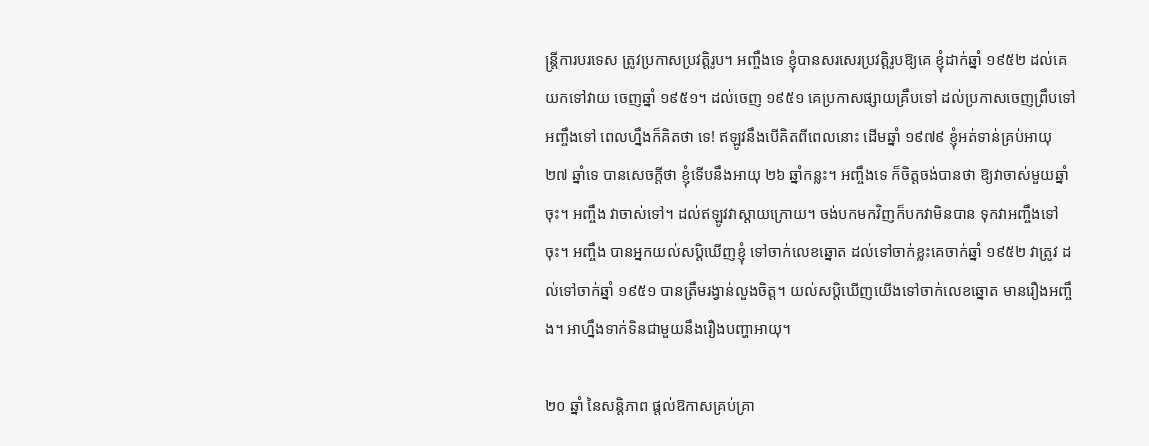ន្ត្រីការបរទេស ត្រូវប្រកាសប្រវត្តិរូប។ អញ្ចឹងទេ ខ្ញុំបានសរសេរប្រវត្តិរូបឱ្យគេ ខ្ញុំដាក់ឆ្នាំ ១៩៥២ ដល់គេយកទៅវាយ ចេញឆ្នាំ ១៩៥១។ ដល់ចេញ ១៩៥១ គេប្រកាសផ្សាយគ្រឹបទៅ ដល់ប្រកាសចេញពឹ្របទៅអញ្ចឹងទៅ ពេលហ្នឹងក៏គិតថា ទេ! ឥឡូវនឹងបើគិតពីពេលនោះ ដើមឆ្នាំ ១៩៧៩ ខ្ញុំអត់ទាន់គ្រប់អាយុ ២៧ ឆ្នាំទេ បានសេចក្ដីថា ខ្ញុំទើបនឹងអាយុ ២៦ ឆ្នាំកន្លះ។ អញ្ចឹងទេ ក៏ចិត្តចង់បានថា ឱ្យវាចាស់មួយឆ្នាំចុះ។ អញ្ចឹង វាចាស់ទៅ។ ដល់ឥឡូវវាស្ដាយក្រោយ។ ចង់បកមកវិញក៏បកវាមិនបាន ទុកវាអញ្ចឹងទៅចុះ។ អញ្ចឹង បានអ្នកយល់សប្តិឃើញខ្ញុំ ទៅចាក់លេខឆ្នោត ដល់ទៅចាក់ខ្លះគេចាក់ឆ្នាំ ១៩៥២ វាត្រូវ ដល់ទៅចាក់ឆ្នាំ ១៩៥១ បានត្រឹមរង្វាន់លួងចិត្ត។ យល់សប្តិឃើញយើងទៅចាក់លេខឆ្នោត មានរឿងអញ្ចឹង។ អាហ្នឹងទាក់ទិនជាមួយនឹងរឿងបញ្ហាអាយុ។

២០ ឆ្នាំ នៃសន្ដិភាព ផ្ដល់ឱកាសគ្រប់គ្រា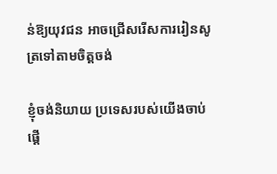ន់ឱ្យយុវជន អាចជ្រើសរើសការរៀនសូត្រទៅតាមចិត្តចង់

ខ្ញុំចង់និយាយ ប្រទេសរបស់យើងចាប់ផ្ដើ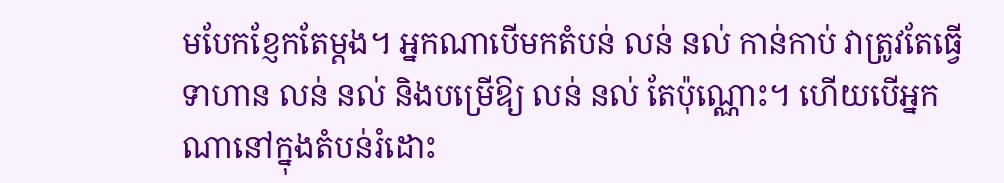មបែកខ្ញែកតែម្ដង។ អ្នកណាបើមកតំបន់ លន់ នល់ កាន់កាប់ វាត្រូវតែធ្វើទាហាន លន់ នល់ និងបម្រើឱ្យ លន់ នល់ តែប៉ុណ្ណោះ។ ហើយបើអ្នកណានៅក្នុងតំបន់រំដោះ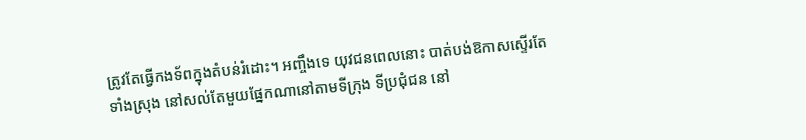ត្រូវតែធ្វើកងទ័ពក្នុងតំបន់រំដោះ។ អញ្ចឹងទេ យុវជនពេលនោះ បាត់បង់ឱកាសស្ទើរតែទាំងស្រុង នៅសល់តែមួយផ្នែកណានៅតាមទីក្រុង ទីប្រជុំជន នៅ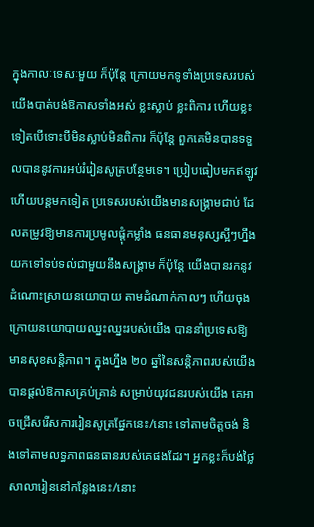ក្នុងកាលៈទេសៈមួយ ក៏ប៉ុន្តែ ក្រោយមកទូទាំងប្រទេសរបស់យើងបាត់បង់ឱកាសទាំងអស់ ខ្លះស្លាប់ ខ្លះពិការ ហើយខ្លះទៀតបើទោះបីមិនស្លាប់មិនពិការ ក៏ប៉ុន្តែ ពួកគេមិនបានទទួលបាននូវការអប់រំរៀនសូត្របន្ថែមទេ។ ប្រៀបធៀបមកឥឡូវ ហើយបន្តមកទៀត ប្រទេសរបស់យើងមានសង្គ្រាមជាប់ ដែលតម្រូវឱ្យមានការប្រមូលផ្ដុំកម្លាំង ធនធានមនុស្សស្អីៗហ្នឹង យកទៅទប់ទល់ជាមួយនឹងសង្គ្រាម ក៏ប៉ុន្តែ យើងបានរកនូវដំណោះស្រាយនយោបាយ តាមដំណាក់កាលៗ ហើយចុងក្រោយនយោបាយឈ្នះឈ្នះរបស់យើង បាននាំប្រទេសឱ្យមានសុខសន្តិភាព។ ក្នុងហ្នឹង ២០ ឆ្នាំនៃសន្ដិភាពរបស់យើង បានផ្ដល់ឱកាសគ្រប់គ្រាន់ សម្រាប់យុវជនរបស់យើង គេអាចជ្រើសរើសការរៀនសូត្រផ្នែកនេះ/នោះ ទៅតាមចិត្តចង់ និងទៅតាមលទ្ធភាពធនធានរបស់គេផងដែរ។ អ្នកខ្លះក៏បង់ថ្លៃសាលារៀននៅកន្លែងនេះ/នោះ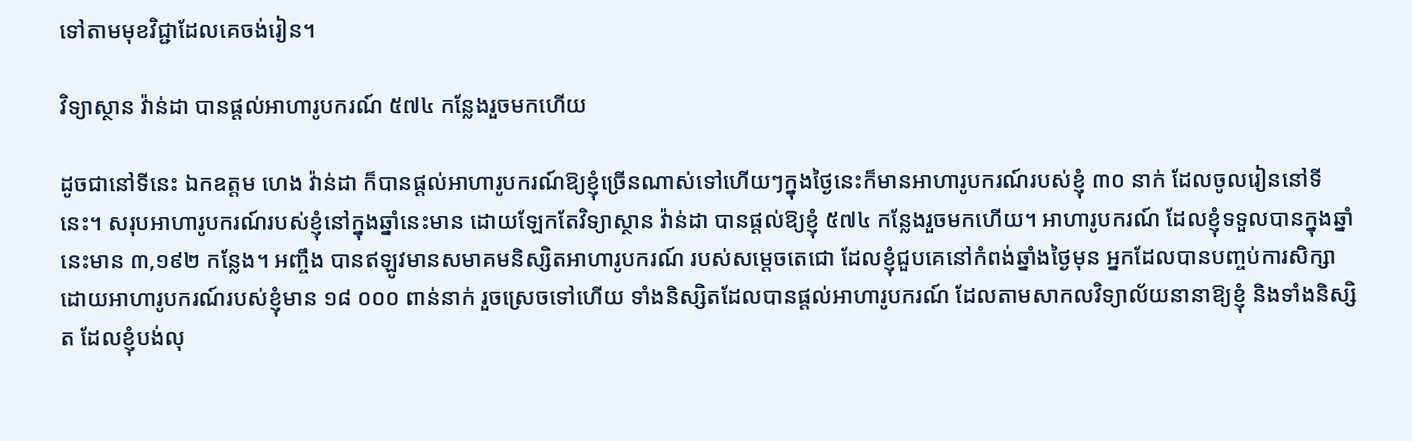ទៅតាមមុខវិជ្ជាដែលគេចង់រៀន។

វិទ្យាស្ថាន វ៉ាន់ដា បានផ្តល់អាហារូបករណ៍ ៥៧៤ កន្លែងរួចមកហើយ

ដូចជានៅទីនេះ ឯកឧត្តម ហេង វ៉ាន់ដា ក៏បានផ្ដល់អាហារូបករណ៍ឱ្យខ្ញុំច្រើនណាស់ទៅហើយៗក្នុងថ្ងៃនេះក៏មានអាហារូបករណ៍របស់ខ្ញុំ ៣០ នាក់ ដែលចូលរៀននៅទីនេះ។ សរុបអាហារូបករណ៍របស់ខ្ញុំនៅក្នុងឆ្នាំនេះមាន ដោយឡែកតែវិទ្យាស្ថាន វ៉ាន់ដា បានផ្ដល់ឱ្យខ្ញុំ ៥៧៤ កន្លែងរួចមកហើយ។ អាហារូបករណ៍ ដែលខ្ញុំទទួលបានក្នុងឆ្នាំនេះមាន ៣,១៩២ កន្លែង។ អញ្ចឹង បានឥឡូវមានសមាគមនិស្សិតអាហារូបករណ៍ របស់សម្ដេចតេជោ ដែលខ្ញុំជួបគេនៅកំពង់ឆ្នាំងថ្ងៃមុន អ្នកដែលបានបញ្ចប់ការសិក្សាដោយអាហារូបករណ៍របស់ខ្ញុំមាន ១៨ ០០០ ពាន់នាក់ រួចស្រេចទៅហើយ ទាំងនិស្សិតដែលបានផ្ដល់អាហារូបករណ៍ ដែលតាមសាកលវិទ្យាល័យនានាឱ្យខ្ញុំ និងទាំងនិស្សិត ដែលខ្ញុំបង់លុ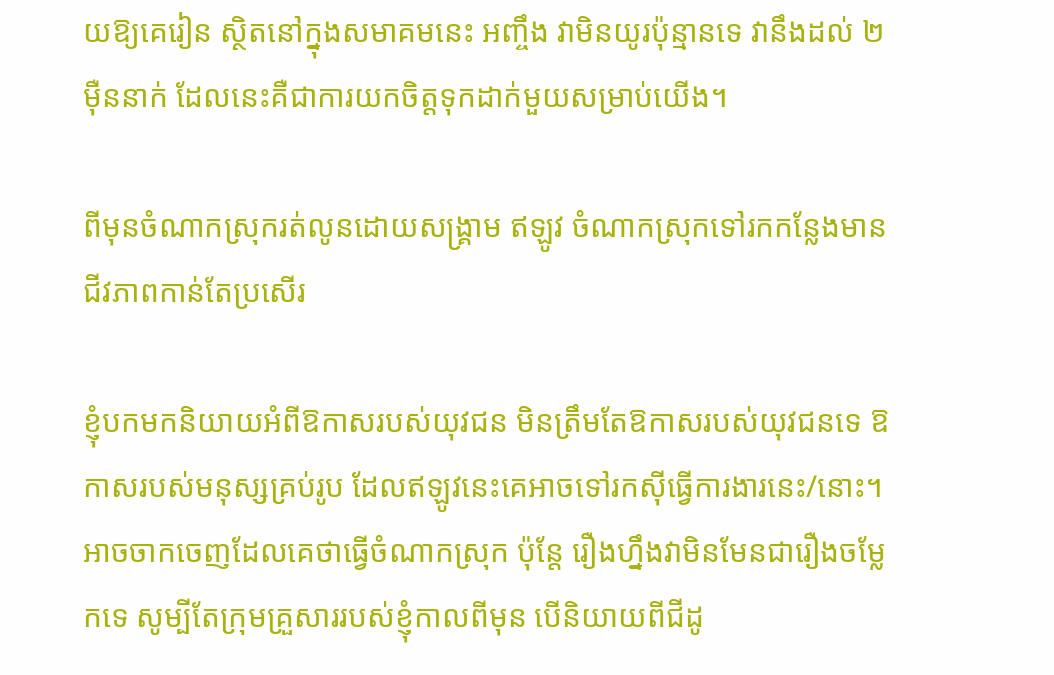យឱ្យគេរៀន ស្ថិតនៅក្នុងសមាគមនេះ អញ្ចឹង វាមិនយូរប៉ុន្មានទេ វានឹងដល់ ២ ម៉ឺននាក់ ដែលនេះគឺជាការយកចិត្តទុកដាក់មួយសម្រាប់យើង។

ពីមុនចំណាកស្រុករត់លូនដោយសង្គ្រាម ឥឡូវ ចំណាកស្រុកទៅរកកន្លែងមានជីវភាពកាន់តែប្រសើរ

ខ្ញុំបកមកនិយាយអំពីឱកាសរបស់យុវជន មិនត្រឹមតែឱកាសរបស់យុវជនទេ ឱកាសរបស់មនុស្សគ្រប់រូប ដែលឥឡូវនេះគេអាចទៅរកស៊ីធ្វើការងារនេះ/នោះ។ អាចចាកចេញដែលគេថាធ្វើចំណាកស្រុក ប៉ុន្តែ រឿងហ្នឹងវាមិនមែនជារឿងចម្លែកទេ សូម្បីតែក្រុមគ្រួសាររបស់ខ្ញុំកាលពីមុន បើនិយាយពីជីដូ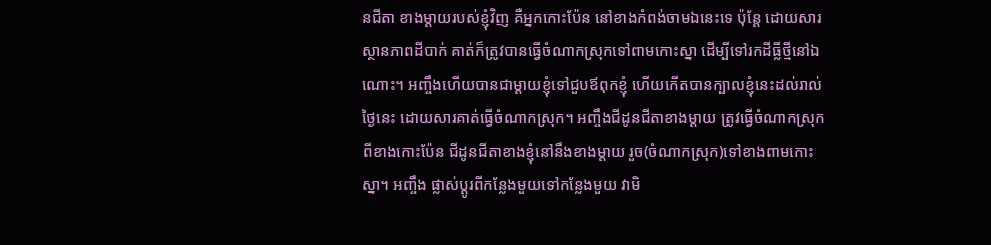នជីតា ខាងម្ដាយរបស់ខ្ញុំវិញ គឺអ្នកកោះប៉ែន នៅខាងកំពង់ចាមឯនេះទេ ប៉ុន្តែ ដោយសារស្ថានភាពដីបាក់ គាត់ក៏ត្រូវបានធ្វើចំណាកស្រុកទៅពាមកោះស្នា ដើម្បីទៅរកដីធ្លីថ្មីនៅឯណោះ។ អញ្ចឹងហើយបានជាម្ដាយខ្ញុំទៅជួបឪពុកខ្ញុំ ហើយកើតបានក្បាលខ្ញុំនេះដល់រាល់ថ្ងៃនេះ ដោយសារគាត់ធ្វើចំណាកស្រុក។ អញ្ចឹងជីដូនជីតាខាងម្ដាយ ត្រូវធ្វើចំណាកស្រុកពីខាងកោះប៉ែន ជីដូនជីតាខាងខ្ញុំនៅនឹងខាងម្ដាយ រួច(ចំណាកស្រុក)ទៅខាងពាមកោះស្នា។ អញ្ចឹង ផ្លាស់ប្ដូរពីកន្លែងមួយទៅកន្លែងមួយ វាមិ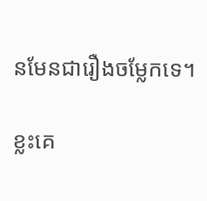នមែនជារឿងចម្លែកទេ។

ខ្លះគេ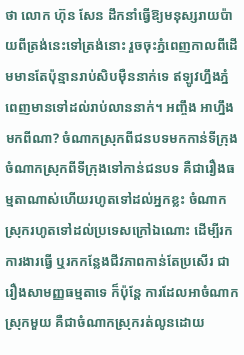ថា លោក ហ៊ុន សែន ដឹកនាំធ្វើឱ្យមនុស្សរាយប៉ាយពីត្រង់នេះទៅត្រង់នោះ រួចចុះភ្នំពេញកាលពីដើមមានតែប៉ុន្មានរាប់សិបម៉ឺននាក់ទេ ឥឡូវហ្នឹងភ្នំពេញមានទៅដល់រាប់លាននាក់។ អញ្ចឹង អាហ្នឹងមកពីណា? ចំណាកស្រុកពីជនបទមកកាន់ទីក្រុង ចំណាកស្រុកពីទីក្រុងទៅកាន់ជនបទ គឺជារឿងធម្មតាណាស់ហើយរហូតទៅដល់អ្នកខ្លះ ចំណាកស្រុករហូតទៅដល់ប្រទេសក្រៅឯណោះ ដើម្បីរកការងារធ្វើ ឬរកកន្លែងជីវភាពកាន់តែប្រសើរ ជារឿងសាមញ្ញធម្មតាទេ ក៏ប៉ុន្តែ ការដែលអាចំណាកស្រុកមួយ គឺជាចំណាកស្រុករត់លូនដោយ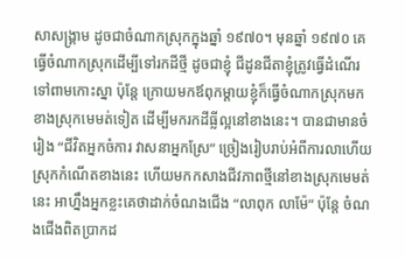សាសង្គ្រាម ដូចជាចំណាកស្រុកក្នុងឆ្នាំ ១៩៧០។ មុនឆ្នាំ ១៩៧០ គេធ្វើចំណាកស្រុកដើម្បីទៅរកដីថ្មី ដូចជាខ្ញុំ ជីដូនជីតាខ្ញុំត្រូវធ្វើដំណើរទៅពាមកោះស្នា ប៉ុន្តែ ក្រោយមកឪពុកម្ដាយខ្ញុំក៏ធ្វើចំណាកស្រុកមកខាងស្រុកមេមត់ទៀត ដើម្បីមករកដីធ្លីល្អនៅខាងនេះ។ បានជាមានចំរៀង “ជីវិតអ្នកចំការ វាសនាអ្នកស្រែ” ច្រៀងរៀបរាប់អំពីការលាហើយស្រុកកំណើតខាងនេះ ហើយមកកសាងជីវភាពថ្មីនៅខាងស្រុកមេមត់នេះ អាហ្នឹងអ្នកខ្លះគេថាដាក់ចំណងជើង “លាពុក លាម៉ែ” ប៉ុន្តែ ចំណងជើងពិតប្រាកដ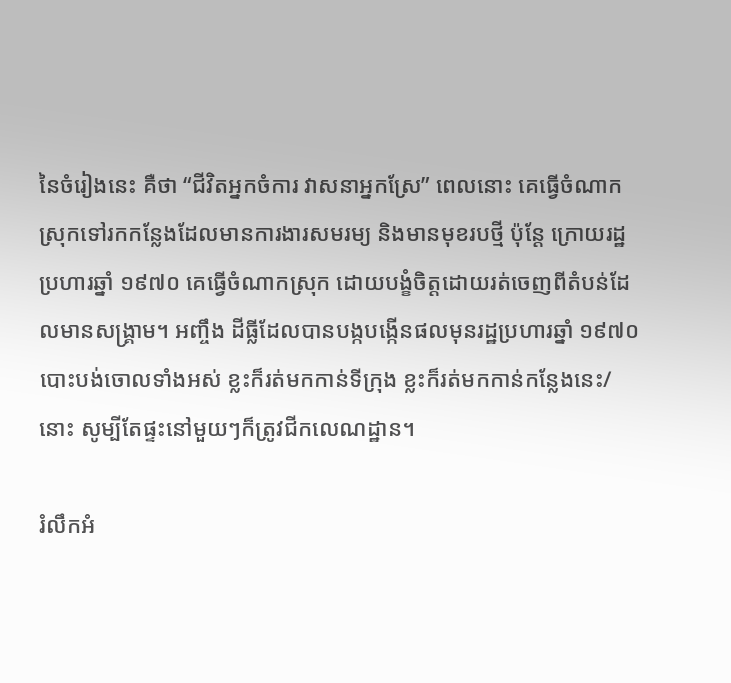នៃចំរៀងនេះ គឺថា “ជីវិតអ្នកចំការ វាសនាអ្នកស្រែ” ពេលនោះ គេធ្វើចំណាកស្រុកទៅរកកន្លែងដែលមានការងារសមរម្យ និងមានមុខរបថ្មី ប៉ុន្តែ ក្រោយរដ្ឋប្រហារឆ្នាំ ១៩៧០ គេធ្វើចំណាកស្រុក ដោយបង្ខំចិត្តដោយរត់ចេញពីតំបន់ដែលមានសង្គ្រាម។ អញ្ចឹង ដីធ្លីដែលបានបង្កបង្កើនផលមុនរដ្ឋប្រហារឆ្នាំ ១៩៧០ បោះបង់ចោលទាំងអស់ ខ្លះក៏រត់មកកាន់ទីក្រុង ខ្លះក៏រត់មកកាន់កន្លែងនេះ/នោះ សូម្បីតែផ្ទះនៅមួយៗក៏ត្រូវជីកលេណដ្ឋាន។

រំលឹកអំ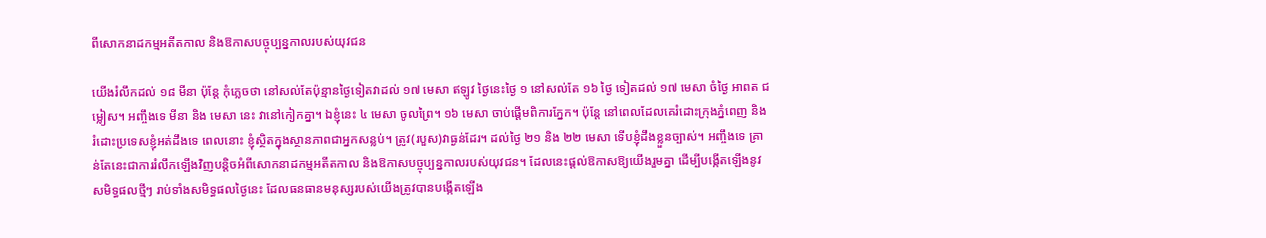ពីសោកនាដកម្មអតីតកាល និងឱកាសបច្ចុប្បន្នកាលរបស់យុវជន

យើងរំលឹកដល់ ១៨ មីនា ប៉ុន្តែ កុំភ្លេចថា នៅសល់តែប៉ុន្មានថ្ងៃទៀតវាដល់ ១៧ មេសា ឥឡូវ ថ្ងៃនេះថ្ងៃ ១ នៅសល់តែ ១៦ ថ្ងៃ ទៀតដល់ ១៧ មេសា ចំថ្ងៃ អាពត ជម្លៀស។ អញ្ចឹងទេ មីនា និង មេសា នេះ វានៅកៀកគ្នា។ ឯខ្ញុំនេះ ៤ មេសា ចូលព្រៃ។ ១៦ មេសា ចាប់ផ្ដើមពិការភ្នែក។ ប៉ុន្តែ នៅពេលដែលគេរំដោះក្រុងភ្នំពេញ និងរំដោះប្រទេសខ្ញុំអត់ដឹងទេ ពេលនោះ ខ្ញុំស្ថិតក្នុងស្ថានភាពជាអ្នកសន្លប់។ ត្រូវ(របួស)វាធ្ងន់ដែរ។ ដល់ថ្ងៃ ២១ និង ២២ មេសា ទើបខ្ញុំដឹងខ្លួនច្បាស់។ អញ្ចឹងទេ គ្រាន់តែនេះជាការរំលឹកឡើងវិញបន្តិចអំពីសោកនាដកម្មអតីតកាល និងឱកាសបច្ចុប្បន្នកាលរបស់យុវជន។ ដែលនេះផ្តល់ឱកាសឱ្យយើងរួមគ្នា ដើម្បីបង្កើតឡើងនូវសមិទ្ធផលថ្មីៗ រាប់ទាំងសមិទ្ធផលថ្ងៃនេះ ដែលធនធានមនុស្សរបស់យើងត្រូវបានបង្កើតឡើង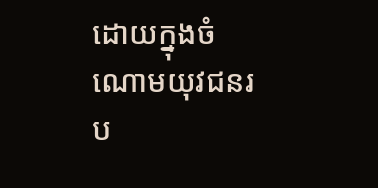ដោយក្នុងចំណោមយុវជនរប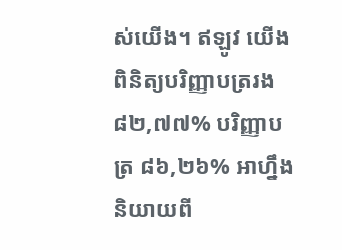ស់យើង។ ឥឡូវ យើងពិនិត្យបរិញ្ញាបត្ររង ៨២,៧៧% បរិញ្ញាបត្រ ៨៦,២៦% អាហ្នឹងនិយាយពី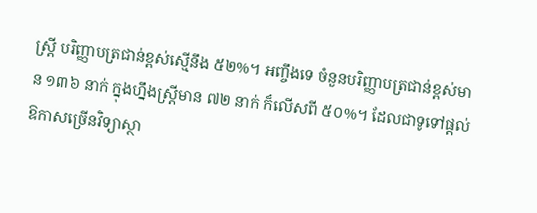ស្រ្តី បរិញ្ញាបត្រជាន់ខ្ពស់ស្មើនឹង ៥២%។ អញ្ចឹងទេ ចំនួនបរិញ្ញាបត្រជាន់ខ្ពស់មាន ១៣៦ នាក់ ក្នុងហ្នឹងស្រ្តីមាន ៧២ នាក់ ក៏លើសពី ៥០%។ ដែលជាទូទៅផ្តល់ឱកាសច្រើនវិទ្យាស្ថា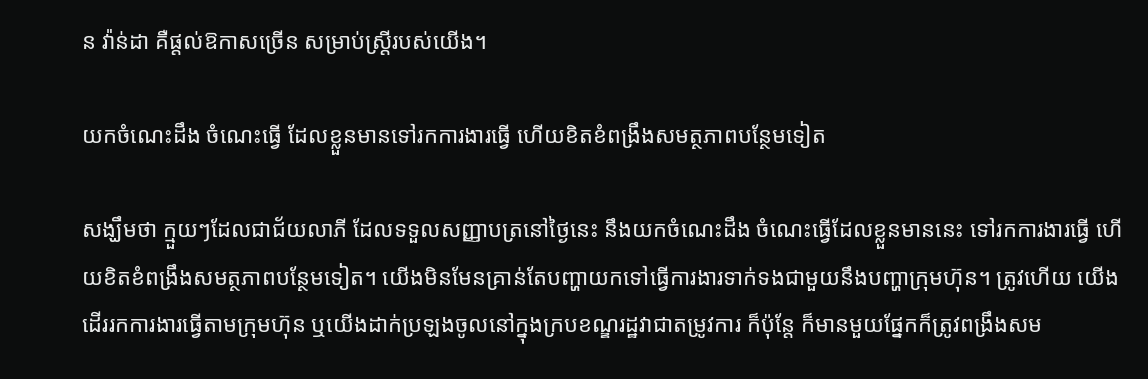ន វ៉ាន់ដា គឺផ្តល់ឱកាសច្រើន សម្រាប់ស្ត្រីរបស់យើង។

យកចំណេះដឹង ចំណេះធ្វើ ដែលខ្លួនមានទៅរកការងារធ្វើ ហើយខិតខំពង្រឹងសមត្ថភាពបន្ថែមទៀត

សង្ឃឹមថា ក្មួយៗដែលជាជ័យលាភី ដែលទទួលសញ្ញាបត្រនៅថ្ងៃនេះ នឹងយកចំណេះដឹង ចំណេះធ្វើដែលខ្លួនមាននេះ ទៅរកការងារធ្វើ ហើយខិតខំពង្រឹងសមត្ថភាពបន្ថែមទៀត។ យើងមិនមែនគ្រាន់តែបញ្ហាយកទៅធ្វើការងារទាក់ទងជាមួយនឹងបញ្ហាក្រុមហ៊ុន។ ត្រូវហើយ យើងដើររកការងារធ្វើតាមក្រុមហ៊ុន ឬយើងដាក់ប្រឡងចូលនៅក្នុងក្របខណ្ឌរដ្ឋវាជាតម្រូវការ ក៏ប៉ុន្តែ ក៏មានមួយផ្នែកក៏ត្រូវពង្រឹងសម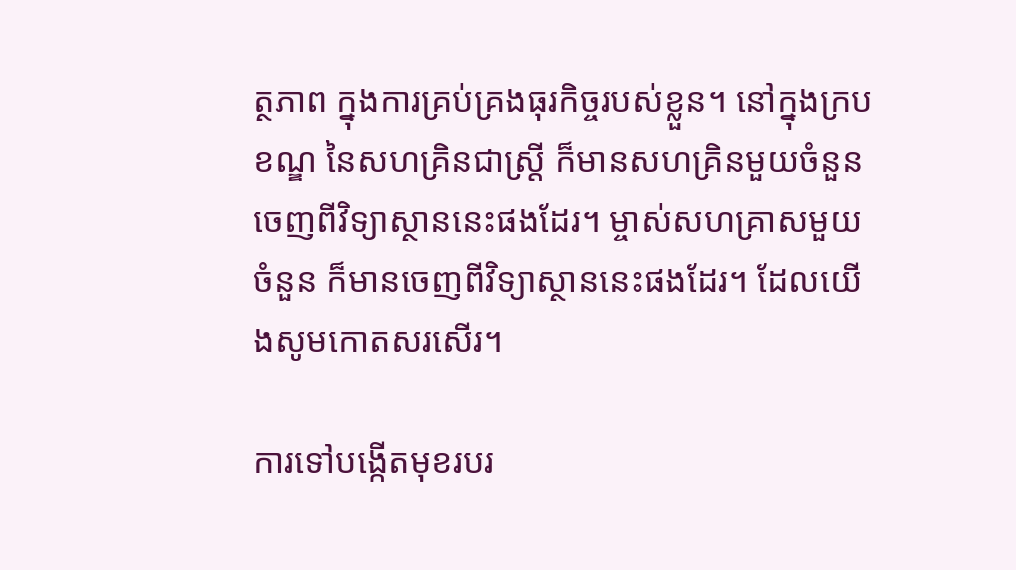ត្ថភាព ក្នុងការគ្រប់គ្រងធុរកិច្ចរបស់ខ្លួន។ នៅក្នុងក្របខណ្ឌ នៃសហគ្រិនជាស្ត្រី ក៏មានសហគ្រិនមួយចំនួនចេញពីវិទ្យាស្ថាននេះផងដែរ។ ម្ចាស់សហគ្រាសមួយចំនួន ក៏មានចេញពីវិទ្យាស្ថាននេះផងដែរ។ ដែលយើងសូមកោតសរសើរ។

ការទៅបង្កើតមុខរបរ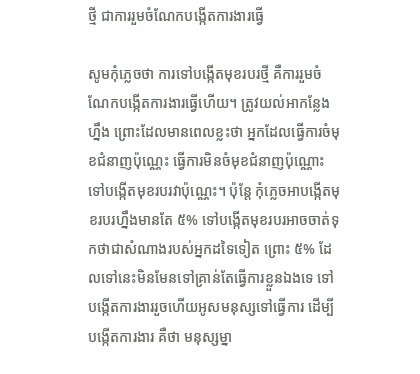ថ្មី ជាការរួមចំណែកបង្កើតការងារធ្វើ

សូមកុំភ្លេចថា ការទៅបង្កើតមុខរបរថ្មី គឺការរួមចំណែកបង្កើតការងារធ្វើហើយ។ ត្រូវយល់អាកន្លែងហ្នឹង ព្រោះដែលមានពេលខ្លះថា អ្នកដែលធ្វើការចំមុខជំនាញប៉ុណ្ណេះ ធ្វើការមិនចំមុខជំនាញប៉ុណ្ណោះ ទៅបង្កើតមុខរបរវាប៉ុណ្ណេះ។ ប៉ុន្តែ កុំភ្លេចអាបង្កើតមុខរបរហ្នឹងមានតែ ៥% ទៅបង្កើតមុខរបរអាចចាត់ទុកថាជាសំណាងរបស់អ្នកដទៃទៀត ព្រោះ ៥% ដែលទៅនេះមិនមែនទៅគ្រាន់តែធ្វើការខ្លួនឯងទេ ទៅបង្កើតការងាររួចហើយអូសមនុស្សទៅធ្វើការ ដើម្បីបង្កើតការងារ គឺថា មនុស្សម្នា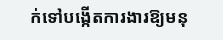ក់ទៅបង្កើតការងារឱ្យមនុ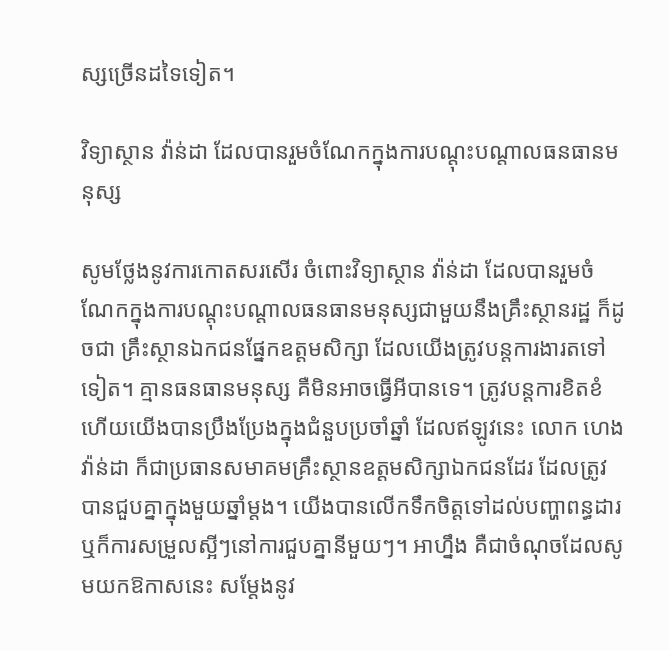ស្សច្រើនដទៃទៀត។

វិទ្យាស្ថាន វ៉ាន់ដា ដែលបានរួមចំណែកក្នុងការបណ្តុះបណ្តាលធនធានមនុស្ស

សូមថ្លែងនូវការកោតសរសើរ ចំពោះវិទ្យាស្ថាន វ៉ាន់ដា ដែលបានរួមចំណែកក្នុងការបណ្តុះបណ្តាលធនធានមនុស្សជាមួយនឹងគ្រឹះស្ថានរដ្ឋ ក៏ដូចជា គ្រឹះស្ថានឯកជនផ្នែកឧត្តមសិក្សា ដែលយើងត្រូវបន្តការងារតទៅទៀត។ គ្មានធនធានមនុស្ស គឺមិនអាចធ្វើអីបានទេ។ ត្រូវបន្តការខិតខំ ហើយយើងបានប្រឹងប្រែងក្នុងជំនួបប្រចាំឆ្នាំ ដែលឥឡូវនេះ លោក ហេង វ៉ាន់ដា ក៏ជាប្រធានសមាគមគ្រឹះស្ថានឧត្តមសិក្សាឯកជនដែរ ដែលត្រូវបានជួបគ្នាក្នុងមួយឆ្នាំម្តង។ យើងបានលើកទឹកចិត្តទៅដល់បញ្ហាពន្ធដារ ឬក៏ការសម្រួលស្អីៗនៅការជួបគ្នានីមួយៗ។ អាហ្នឹង គឺជាចំណុចដែលសូមយកឱកាសនេះ សម្តែងនូវ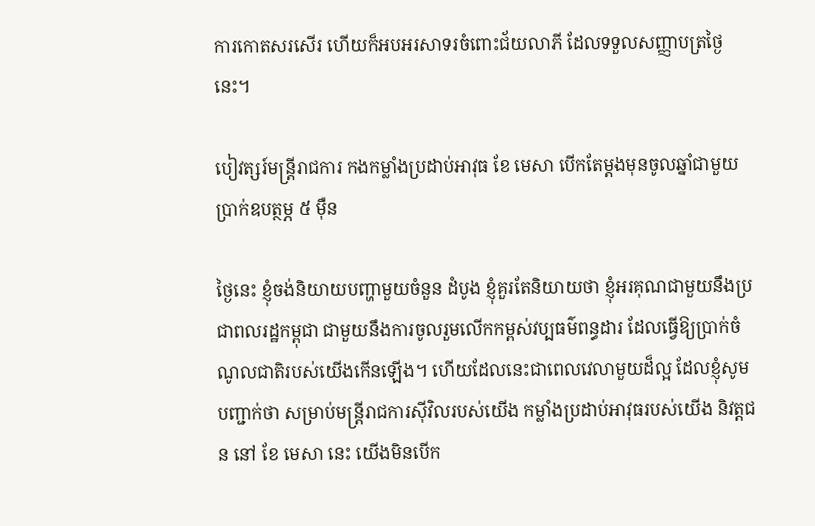ការកោតសរសើរ ហើយក៏អបអរសាទរចំពោះជ័យលាភី ដែលទទួលសញ្ញាបត្រថ្ងៃនេះ។

បៀវត្សរ៍មន្ត្រីរាជការ កងកម្លាំងប្រដាប់អាវុធ ខែ មេសា បើកតែម្តងមុនចូលឆ្នាំជាមួយប្រាក់ឧបត្ថម្ភ ៥ ម៉ឺន

ថ្ងៃនេះ ខ្ញុំចង់និយាយបញ្ហាមួយចំនួន ដំបូង ខ្ញុំគួរតែនិយាយថា ខ្ញុំអរគុណជាមួយនឹងប្រជាពលរដ្ឋកម្ពុជា ជាមួយនឹងការចូលរួមលើកកម្ពស់វប្បធម៌ពន្ធដារ ដែលធ្វើឱ្យប្រាក់ចំណូលជាតិរបស់យើងកើនឡើង។ ហើយដែលនេះជាពេលវេលាមួយដ៏ល្អ ដែលខ្ញុំសូមបញ្ជាក់ថា សម្រាប់មន្ត្រីរាជការស៊ីវិលរបស់យើង កម្លាំងប្រដាប់អាវុធរបស់យើង និវត្តជន នៅ ខែ មេសា នេះ យើងមិនបើក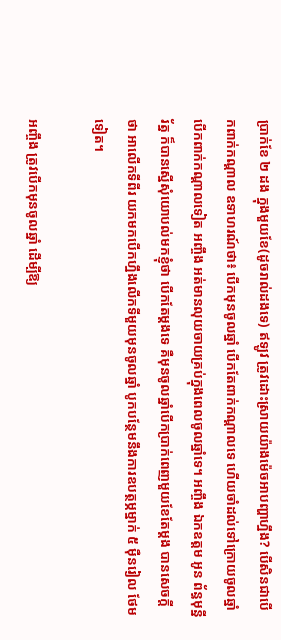ប្រាក់ខែ ២ ដង ក្នុងមួយខែ(ដូចរាល់ដងទេ) ឥឡូវ ត្រូវដោះស្រាយយ៉ាងម៉េចអាបញ្ហាហ្នឹង? បើសិនជាបើកពាក់កណ្តាល ឧទាហរណ៍ថា៖ បើកមុនចូលឆ្នាំ បើកតែពាក់កណ្តាលទេ ហើយចាំដល់ទៅក្រោយចូលឆ្នាំបើកពាក់កណ្តាលទៀត អញ្ចឹង អត់មានលុយចាយគ្រប់ក្នុងពេលចូលឆ្នាំទេ។ អញ្ចឹង ឯកឧត្តម អូន ព័ន្ធមុន្នីរ័ត្ន ក៏បានស្នើសុំយោបល់មកខ្ញុំថា បើកតែម្តងទេ គឺមុនចូលឆ្នាំបើកប្រាក់ពេញមួយខែតែម្តង បានសេចក្តីថា អាលើកទីពីរ យកមកបើកហ្នឹងលើកទីមួយមុនចូលឆ្នាំ បូកបន្ថែមនឹងការឧបត្ថម្ភម្នាក់ ៥ ម៉ឺនរៀល ថែមទៀត។

អញ្ចឹង ត្រូវបើកមុនចូលឆ្នាំ ដើម្បីឱ្យ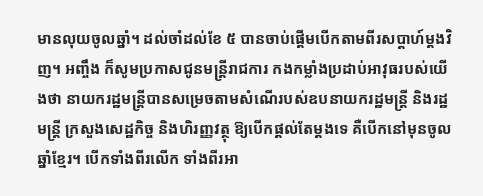មានលុយចូលឆ្នាំ។ ដល់ចាំដល់ខែ ៥ បានចាប់ផ្តើមបើកតាមពីរសប្តាហ៍ម្ដងវិញ។ អញ្ចឹង ក៏សូមប្រកាសជូនមន្រ្តីរាជការ កងកម្លាំងប្រដាប់អាវុធរបស់យើងថា នាយករដ្ឋមន្រ្តីបានសម្រេចតាមសំណើរបស់ឧបនាយករដ្ឋមន្ត្រី និងរដ្ឋមន្ត្រី ក្រសួងសេដ្ឋកិច្ច និងហិរញ្ញវត្ថុ ឱ្យបើកផ្តល់តែម្តងទេ គឺបើកនៅមុនចូលឆ្នាំខ្មែរ។ បើកទាំងពីរលើក ទាំងពីរអា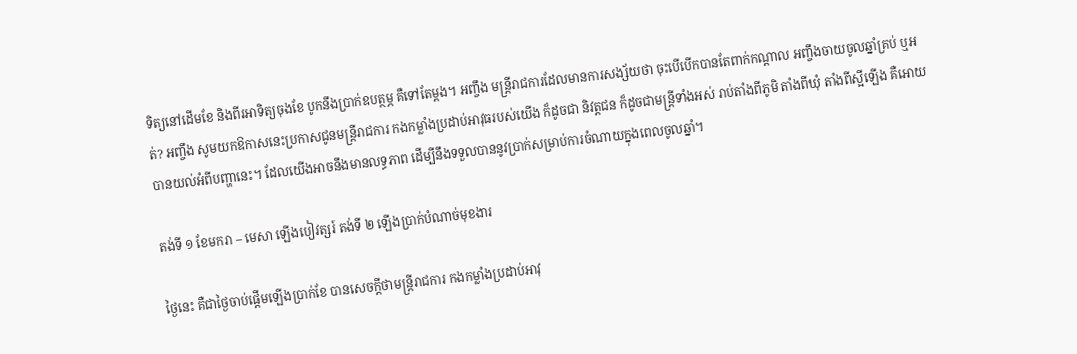ទិត្យនៅដើមខែ និងពីរអាទិត្យចុងខែ បូកនឹងប្រាក់ឧបត្ថម្ភ គឺទៅតែម្តង។ អញ្ចឹង មន្ត្រីរាជការដែលមានការសង្ស័យថា ចុះបើបើកបានតែពាក់កណ្តាល អញ្ចឹងចាយចូលឆ្នាំគ្រប់ ឬអត់? អញ្ចឹង សូមយកឱកាសនេះប្រកាសជូនមន្ត្រីរាជការ កងកម្លាំងប្រដាប់អាវុធរបស់យើង ក៏ដូចជា និវត្តជន ក៏ដូចជាមន្រ្តីទាំងអស់ រាប់តាំងពីភូមិ តាំងពីឃុំ តាំងពីស្អីឡើង គឺអោយបានយល់អំពីបញ្ហានេះ។ ដែលយើងអាចនឹងមានលទ្ធភាព ដើម្បីនឹងទទួលបាននូវប្រាក់សម្រាប់ការចំណាយក្នុងពេលចូលឆ្នាំ។

តង់ទី ១ ខែមករា – មេសា ឡើងបៀវត្សរ៍ តង់ទី ២ ឡើងប្រាក់បំណាច់មុខងារ

ថ្ងៃនេះ គឺជាថ្ងៃចាប់ផ្តើមឡើងប្រាក់ខែ បានសេចក្តីថាមន្ត្រីរាជការ កងកម្លាំងប្រដាប់អាវុ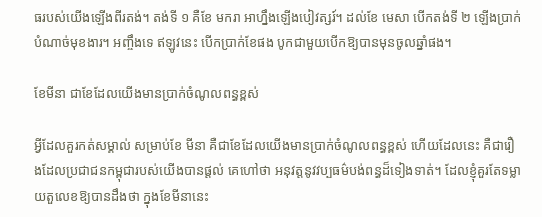ធរបស់យើងឡើងពីរតង់។ តង់ទី ១ គឺខែ មករា អាហ្នឹងឡើងបៀវត្សរ៍។ ដល់ខែ មេសា បើកតង់ទី ២ ឡើងប្រាក់បំណាច់មុខងារ។ អញ្ចឹងទេ ឥឡូវនេះ បើកប្រាក់ខែផង បូកជាមួយបើកឱ្យបានមុនចូលឆ្នាំផង។

ខែមីនា ជាខែដែលយើងមានប្រាក់ចំណូលពន្ធខ្ពស់

អ្វីដែលគួរកត់សម្គាល់ សម្រាប់ខែ មីនា គឺជាខែដែលយើងមានប្រាក់ចំណូលពន្ធខ្ពស់ ហើយដែលនេះ គឺជារឿងដែលប្រជាជនកម្ពុជារបស់យើងបានផ្តល់ គេហៅថា អនុវត្តនូវវប្បធម៌បង់ពន្ធដ៏ទៀងទាត់។ ដែលខ្ញុំគួរតែទម្លាយតួលេខឱ្យបានដឹងថា ក្នុងខែមីនានេះ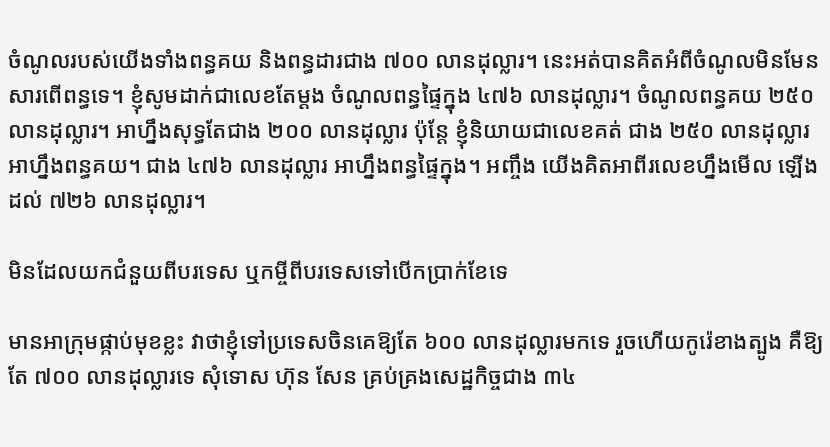ចំណូលរបស់យើងទាំងពន្ធគយ និងពន្ធដារជាង ៧០០ លានដុល្លារ។ នេះអត់បានគិតអំពីចំណូលមិនមែនសារពើពន្ធទេ។ ខ្ញុំសូមដាក់ជាលេខតែម្តង ចំណូលពន្ធផ្ទៃក្នុង ៤៧៦ លានដុល្លារ។ ចំណូលពន្ធគយ ២៥០ លានដុល្លារ។ អាហ្នឹងសុទ្ធតែជាង ២០០ លានដុល្លារ ប៉ុន្តែ ខ្ញុំនិយាយជាលេខគត់ ជាង ២៥០ លានដុល្លារ អាហ្នឹងពន្ធគយ។ ជាង ៤៧៦ លានដុល្លារ អាហ្នឹងពន្ធផ្ទៃក្នុង។ អញ្ចឹង យើងគិតអាពីរលេខហ្នឹងមើល ឡើងដល់ ៧២៦ លានដុល្លារ។

មិនដែលយកជំនួយពីបរទេស ឬកម្ចីពីបរទេសទៅបើកប្រាក់ខែទេ

មានអាក្រុមផ្កាប់មុខខ្លះ វាថាខ្ញុំទៅប្រទេសចិនគេឱ្យតែ ៦០០ លានដុល្លារមកទេ រួចហើយកូរ៉េខាងត្បូង គឺឱ្យតែ ៧០០ លានដុល្លារទេ សុំទោស ហ៊ុន សែន គ្រប់គ្រងសេដ្ឋកិច្ចជាង ៣៤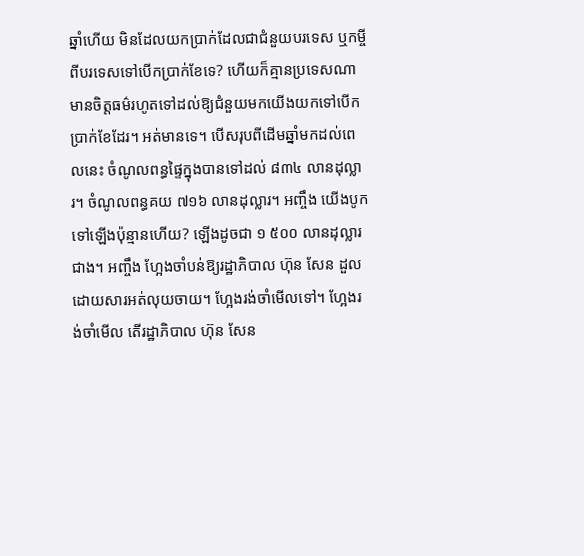ឆ្នាំហើយ មិនដែលយកប្រាក់ដែលជាជំនួយបរទេស ឬកម្ចីពីបរទេសទៅបើកប្រាក់ខែទេ? ហើយក៏គ្មានប្រទេសណាមានចិត្តធម៌រហូតទៅដល់ឱ្យជំនួយមកយើងយកទៅបើកប្រាក់ខែដែរ។ អត់មានទេ។ បើសរុបពីដើមឆ្នាំមកដល់ពេលនេះ ចំណូលពន្ធផ្ទៃក្នុងបានទៅដល់ ៨៣៤ លានដុល្លារ។ ចំណូលពន្ធគយ ៧១៦ លានដុល្លារ។ អញ្ចឹង យើងបូកទៅឡើងប៉ុន្មានហើយ? ឡើងដូចជា ១ ៥០០ លានដុល្លារជាង។ អញ្ចឹង ហ្អែងចាំបន់ឱ្យរដ្ឋាភិបាល ហ៊ុន សែន ដួលដោយសារអត់លុយចាយ។ ហ្អែងរង់ចាំមើលទៅ។ ហ្អែងរង់ចាំមើល តើរដ្ឋាភិបាល ហ៊ុន សែន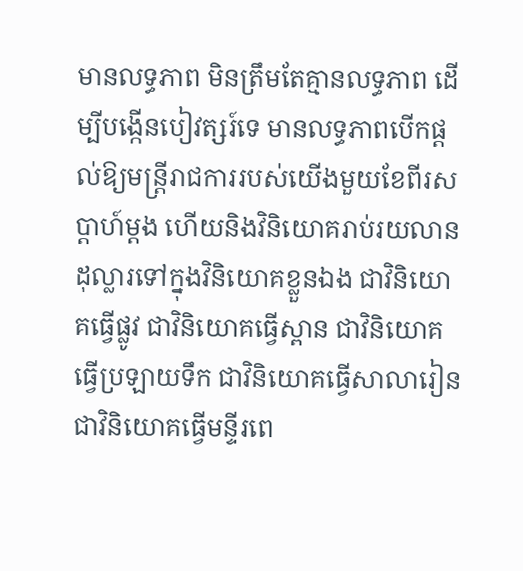មានលទ្ធភាព មិនត្រឹមតែគ្មានលទ្ធភាព ដើម្បីបង្កើនបៀវត្សរ៍ទេ មានលទ្ធភាពបើកផ្តល់ឱ្យមន្ត្រីរាជការរបស់យើងមួយខែពីរសប្តាហ៍ម្តង ហើយនិងវិនិយោគរាប់រយលានដុល្លារទៅក្នុងវិនិយោគខ្លួនឯង ជាវិនិយោគធ្វើផ្លូវ ជាវិនិយោគធ្វើស្ពាន ជាវិនិយោគធ្វើប្រឡាយទឹក ជាវិនិយោគធ្វើសាលារៀន ជាវិនិយោគធ្វើមន្ទីរពេ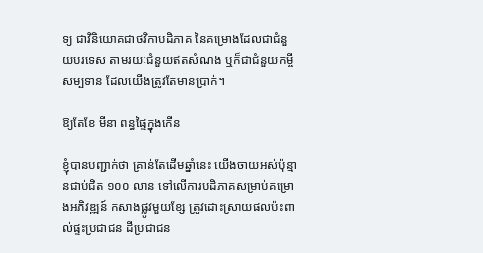ទ្យ ជាវិនិយោគជាថវិកាបដិភាគ នៃគម្រោងដែលជាជំនួយបរទេស តាមរយៈជំនួយឥតសំណង ឬក៏ជាជំនួយកម្ចីសម្បទាន ដែលយើងត្រូវតែមានប្រាក់។

ឱ្យតែខែ មីនា ពន្ធផ្ទៃក្នុងកើន

ខ្ញុំបានបញ្ជាក់ថា គ្រាន់តែដើមឆ្នាំនេះ យើងចាយអស់ប៉ុន្មានជាប់ជិត ១០០ លាន ទៅលើការបដិភាគសម្រាប់គម្រោងអភិវឌ្ឍន៍ កសាងផ្លូវមួយខ្សែ ត្រូវដោះស្រាយផលប៉ះពាល់ផ្ទះប្រជាជន ដីប្រជាជន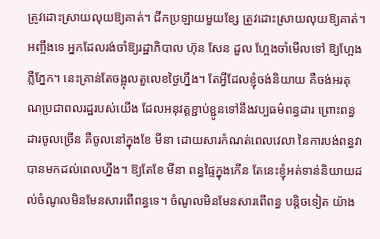ត្រូវដោះស្រាយលុយឱ្យគាត់។ ជីកប្រឡាយមួយខ្សែ ត្រូវដោះស្រាយលុយឱ្យគាត់។ អញ្ចឹងទេ អ្នកដែលរង់ចាំឱ្យរដ្ឋាភិបាល ហ៊ុន សែន ដួល ហ្អែងចាំមើលទៅ ឱ្យហ្អែងភ្លឺភ្នែក។ នេះគ្រាន់តែចង្អុលតួលេខថ្ងៃហ្នឹង។ តែអ្វីដែលខ្ញុំចង់និយាយ គឺចង់អរគុណប្រជាពលរដ្ឋរបស់យើង ដែលអនុវត្តខ្ជាប់ខ្ជូនទៅនឹងវប្បធម៌ពន្ធដារ ព្រោះពន្ធដារចូលច្រើន គឺចូលនៅក្នុងខែ មីនា ដោយសារកំណត់ពេលវេលា នៃការបង់ពន្ធវាបានមកដល់ពេលហ្នឹង។ ឱ្យតែខែ មីនា ពន្ធផ្ទៃក្នុងកើន តែនេះខ្ញុំអត់ទាន់និយាយដល់ចំណូលមិនមែនសារពើពន្ធទេ។ ចំណូលមិនមែនសារពើពន្ធ បន្តិចទៀត យ៉ាង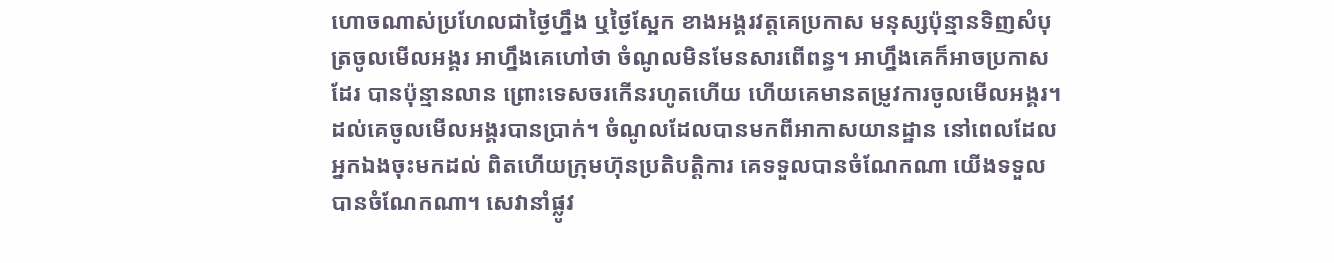ហោចណាស់ប្រហែលជាថ្ងៃហ្នឹង ឬថ្ងៃស្អែក ខាងអង្គរវត្តគេប្រកាស មនុស្សប៉ុន្មានទិញសំបុត្រចូលមើលអង្គរ អាហ្នឹងគេហៅថា ចំណូលមិនមែនសារពើពន្ធ។ អាហ្នឹងគេក៏អាចប្រកាសដែរ បានប៉ុន្មានលាន ព្រោះទេសចរកើនរហូតហើយ ហើយគេមានតម្រូវការចូលមើលអង្គរ។ ដល់គេចូលមើលអង្គរបានប្រាក់។ ចំណូលដែលបានមកពីអាកាសយានដ្ឋាន នៅពេលដែលអ្នកឯងចុះមកដល់ ពិតហើយក្រុមហ៊ុនប្រតិបត្តិការ គេទទួលបានចំណែកណា យើងទទួលបានចំណែកណា។ សេវានាំផ្លូវ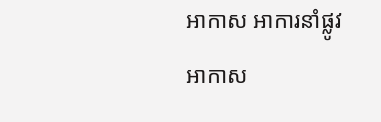អាកាស អាការនាំផ្លូវអាកាស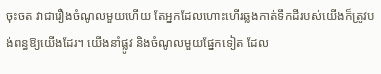ចុះចត វាជារឿងចំណូលមួយហើយ តែអ្នកដែលហោះហើរឆ្លងកាត់ទឹកដីរបស់យើងក៏ត្រូវបង់ពន្ធឱ្យយើងដែរ។ យើងនាំផ្លូវ និងចំណូលមួយផ្នែកទៀត ដែល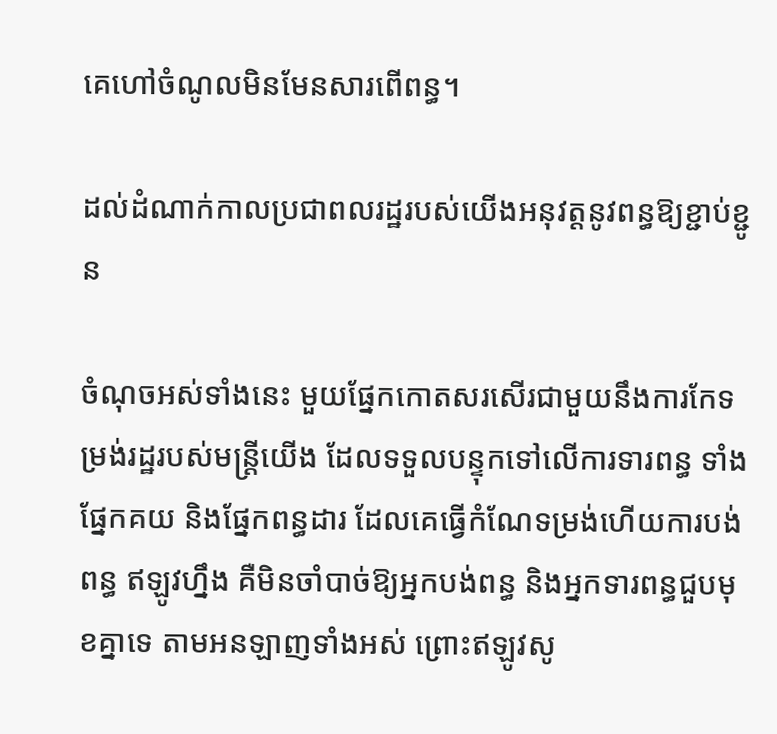គេហៅចំណូលមិនមែនសារពើពន្ធ។

ដល់ដំណាក់កាលប្រជាពលរដ្ឋរបស់យើងអនុវត្តនូវពន្ធឱ្យខ្ជាប់ខ្ជូន

ចំណុចអស់ទាំងនេះ មួយផ្នែកកោតសរសើរជាមួយនឹងការកែទម្រង់រដ្ឋរបស់មន្ត្រីយើង ដែលទទួលបន្ទុកទៅលើការទារពន្ធ ទាំងផ្នែកគយ និងផ្នែកពន្ធដារ ដែលគេធ្វើកំណែទម្រង់ហើយការបង់ពន្ធ ឥឡូវហ្នឹង គឺមិនចាំបាច់ឱ្យអ្នកបង់ពន្ធ និងអ្នកទារពន្ធជួបមុខគ្នាទេ តាមអនឡាញទាំងអស់ ព្រោះឥឡូវសូ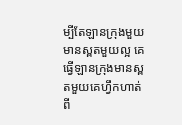ម្បីតែឡានក្រុងមួយមានស្ពតមួយល្អ គេធ្វើឡានក្រុងមានស្ពតមួយគេហ្វឹកហាត់ពី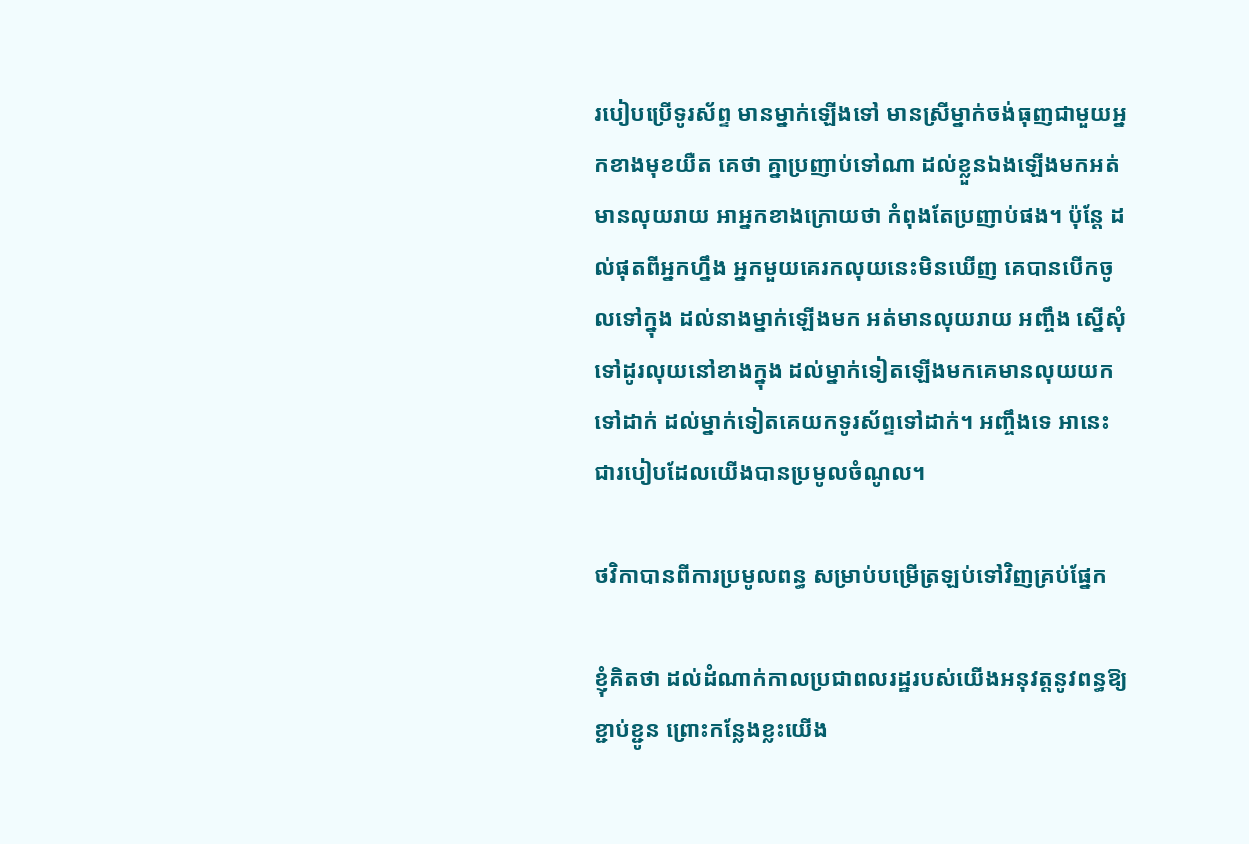របៀបប្រើទូរស័ព្ទ មានម្នាក់ឡើងទៅ មានស្រីម្នាក់ចង់ធុញជាមួយអ្នកខាងមុខយឺត គេថា គ្នាប្រញាប់ទៅណា ដល់ខ្លួនឯងឡើងមកអត់មានលុយរាយ អាអ្នកខាងក្រោយថា កំពុងតែប្រញាប់ផង។ ប៉ុន្តែ ដល់ផុតពីអ្នកហ្នឹង អ្នកមួយគេរកលុយនេះមិនឃើញ គេបានបើកចូលទៅក្នុង ដល់នាងម្នាក់ឡើងមក អត់មានលុយរាយ អញ្ចឹង ស្នើសុំទៅដូរលុយនៅខាងក្នុង ដល់ម្នាក់ទៀតឡើងមកគេមានលុយយកទៅដាក់ ដល់ម្នាក់ទៀតគេយកទូរស័ព្ទទៅដាក់។ អញ្ចឹងទេ អានេះជារបៀបដែលយើងបានប្រមូលចំណូល។

ថវិកាបានពីការប្រមូលពន្ធ សម្រាប់បម្រើត្រឡប់ទៅវិញគ្រប់ផ្នែក

ខ្ញុំគិតថា ដល់ដំណាក់កាលប្រជាពលរដ្ឋរបស់យើងអនុវត្តនូវពន្ធឱ្យខ្ជាប់ខ្ជូន ព្រោះកន្លែងខ្លះយើង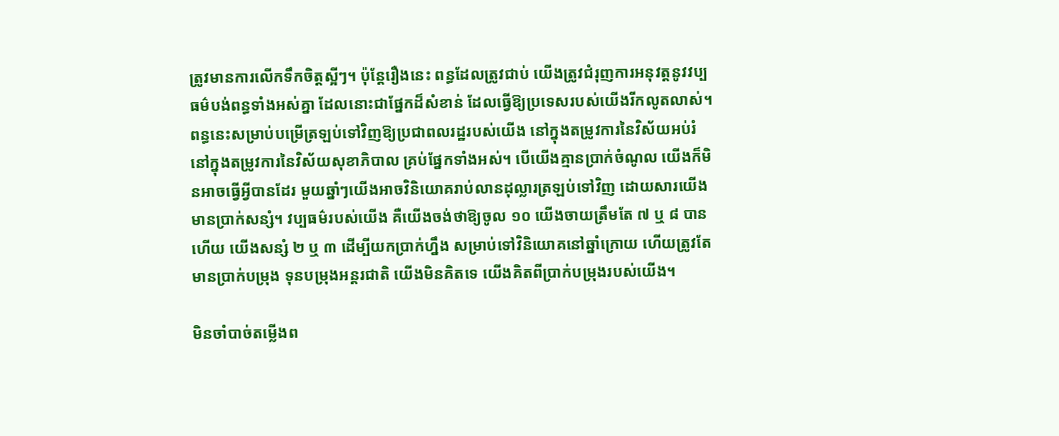ត្រូវមានការលើកទឹកចិត្តស្អីៗ។ ប៉ុន្តែរឿងនេះ ពន្ធដែលត្រូវជាប់ យើងត្រូវជំរុញការអនុវត្តនូវវប្បធម៌បង់ពន្ធទាំងអស់គ្នា ដែលនោះជាផ្នែកដ៏សំខាន់ ដែលធ្វើឱ្យប្រទេសរបស់យើងរីកលូតលាស់។ ពន្ធនេះសម្រាប់បម្រើត្រឡប់ទៅវិញឱ្យប្រជាពលរដ្ឋរបស់យើង នៅក្នុងតម្រូវការនៃវិស័យអប់រំ នៅក្នុងតម្រូវការនៃវិស័យសុខាភិបាល គ្រប់ផ្នែកទាំងអស់។ បើយើងគ្មានប្រាក់ចំណូល យើងក៏មិនអាចធ្វើអី្វបានដែរ មួយឆ្នាំៗយើងអាចវិនិយោគរាប់លានដុល្លារត្រឡប់ទៅវិញ ដោយសារយើងមានប្រាក់សន្សំ។ វប្បធម៌របស់យើង គឺយើងចង់ថាឱ្យចូល ១០ យើងចាយត្រឹមតែ ៧ ឬ ៨ បានហើយ យើងសន្សំ ២ ឬ ៣ ដើម្បីយកប្រាក់ហ្នឹង សម្រាប់ទៅវិនិយោគនៅឆ្នាំក្រោយ ហើយត្រូវតែមានប្រាក់បម្រុង ទុនបម្រុងអន្តរជាតិ យើងមិនគិតទេ យើងគិតពីប្រាក់បម្រុងរបស់យើង។

មិនចាំបាច់តម្លើងព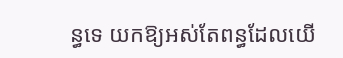ន្ធទេ យកឱ្យអស់តែពន្ធដែលយើ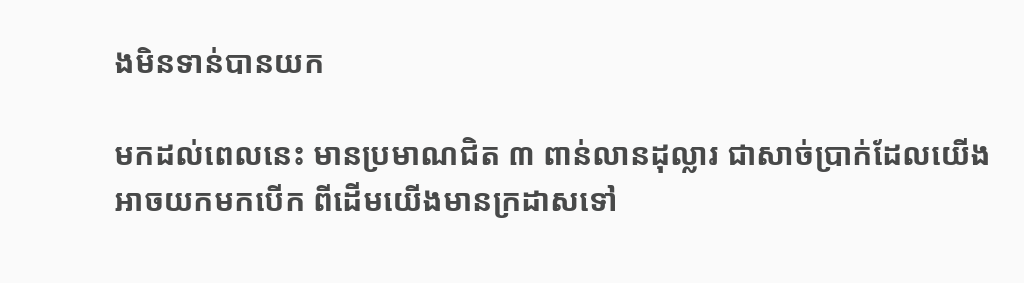ងមិនទាន់បានយក

មកដល់ពេលនេះ មានប្រមាណជិត ៣ ពាន់លានដុល្លារ ជាសាច់ប្រាក់ដែលយើងអាចយកមកបើក ពីដើមយើងមានក្រដាសទៅ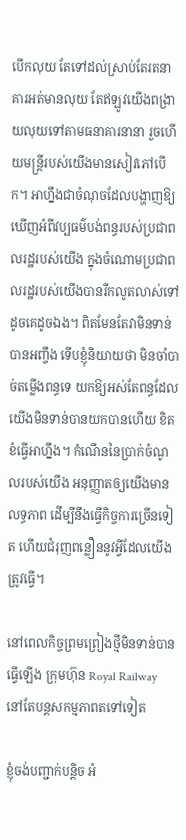បើកលុយ តែទៅដល់ស្រាប់តែរតនាគារអត់មានលុយ តែឥឡូវយើងពង្រាយលុយទៅតាមធនាគារនានា រួចហើយមន្ត្រីរបស់យើងមានសៀវភៅបើក។ អាហ្នឹងជាចំណុចដែលបង្ហាញឱ្យឃើញអំពីវប្បធម៌បង់ពន្ធរបស់ប្រជាពលរដ្ឋរបស់យើង ក្នុងចំណោមប្រជាពលរដ្ឋរបស់យើងបានរីកលូតលាស់ទៅដូចគេដូចឯង។ ពិតមែនតែវាមិនទាន់បានអញ្ចឹង ទើបខ្ញុំនិយាយថា មិនចាំបាច់តម្លើងពន្ធទេ យកឱ្យអស់តែពន្ធដែលយើងមិនទាន់បានយកបានហើយ ខិតខំធ្វើអាហ្នឹង។ កំណើននៃប្រាក់ចំណូលរបស់យើង អនុញ្ញាតឲ្យយើងមានលទ្ធភាព ដើម្បីនឹងធ្វើកិច្ចការច្រើនទៀត ហើយជំរុញពន្លឿននូវអ្វីដែលយើងត្រូវធ្វើ។

នៅពេលកិច្ចព្រមព្រៀងថ្មីមិនទាន់បានធ្វើឡើង ក្រុមហ៊ុន Royal Railway នៅតែបន្តសកម្មភាពតទៅទៀត

ខ្ញុំចង់បញ្ជាក់បន្តិច អំ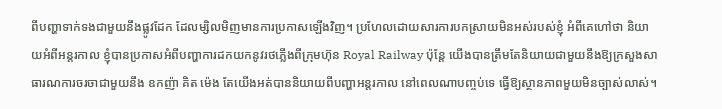ពីបញ្ហាទាក់ទងជាមួយនឹងផ្លូវដែក ដែលម្សិលមិញមានការប្រកាសឡើងវិញ។ ប្រហែលដោយសារការបកស្រាយមិនអស់របស់ខ្ញុំ អំពីគេហៅថា និយាយអំពីអន្តរកាល ខ្ញុំបានប្រកាសអំពីបញ្ហាការដកយកនូវរថភ្លើងពីក្រុមហ៊ុន Royal Railway ប៉ុន្តែ យើងបានត្រឹមតែនិយាយជាមួយនឹងឱ្យក្រសួងសាធារណការចរចាជាមួយនឹង ឧកញ៉ា គិត ម៉េង តែយើងអត់បាននិយាយពីបញ្ហាអន្តរកាល នៅពេលណាបញ្ចប់ទេ ធ្វើឱ្យស្ថានភាពមួយមិនច្បាស់លាស់។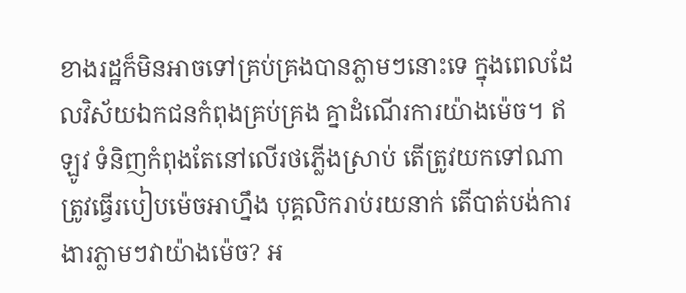ខាងរដ្ឋក៏មិនអាចទៅគ្រប់គ្រងបានភ្លាមៗនោះទេ ក្នុងពេលដែលវិស័យឯកជនកំពុងគ្រប់គ្រង គ្នាដំណើរការយ៉ាងម៉េច។ ឥឡូវ ទំនិញកំពុងតែនៅលើរថភ្លើងស្រាប់ តើត្រូវយកទៅណា ត្រូវធ្វើរបៀបម៉េចអាហ្នឹង បុគ្គលិករាប់រយនាក់ តើបាត់បង់ការងារភ្លាមៗវាយ៉ាងម៉េច? អ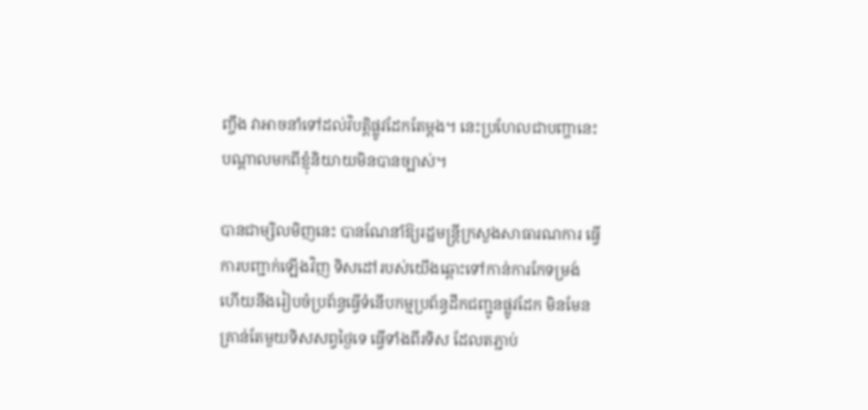ញ្ចឹង វាអាចនាំទៅដល់វិបត្តិផ្លូវដែកតែម្តង។ នេះប្រហែលជាបញ្ហានេះ បណ្តាលមកពីខ្ញុំនិយាយមិនបានច្បាស់។

បានជាម្សិលមិញនេះ បានណែនាំឱ្យរដ្ឋមន្ត្រីក្រសួងសាធារណការ ធ្វើការបញ្ជាក់ឡើងវិញ ទិសដៅរបស់យើងឆ្ពោះទៅកាន់ការកែទម្រង់ ហើយនឹងរៀបចំប្រព័ន្ធធ្វើទំនើបកម្មប្រព័ន្ធដឹកជញ្ជូនផ្លូវដែក មិនមែនគ្រាន់តែមួយទិសសព្វថ្ងៃទេ ធ្វើទាំងពីរទិស ដែលតភ្ជាប់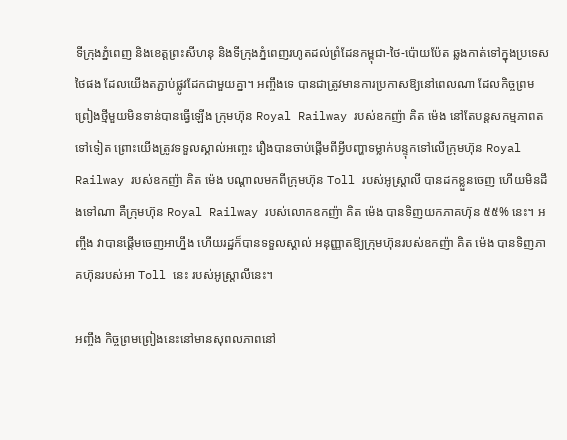ទីក្រុងភ្នំពេញ និងខេត្តព្រះសីហនុ និងទីក្រុងភ្នំពេញរហូតដល់ព្រំដែនកម្ពុជា-ថៃ-ប៉ោយប៉ែត ឆ្លងកាត់ទៅក្នុងប្រទេសថៃផង ដែលយើងតភ្ជាប់ផ្លូវដែកជាមួយគ្នា។ អញ្ចឹងទេ បានជាត្រូវមានការប្រកាសឱ្យនៅពេលណា ដែលកិច្ចព្រមព្រៀងថ្មីមួយមិនទាន់បានធ្វើឡើង ក្រុមហ៊ុន Royal Railway របស់ឧកញ៉ា គិត ម៉េង នៅតែបន្តសកម្មភាពតទៅទៀត ព្រោះយើងត្រូវទទួលស្គាល់អញ្ចេះ រឿងបានចាប់ផ្តើមពីអ្វីបញ្ហាទម្លាក់បន្ទុកទៅលើក្រុមហ៊ុន Royal Railway របស់ឧកញ៉ា គិត ម៉េង បណ្តាលមកពីក្រុមហ៊ុន Toll របស់អូស្ត្រាលី បានដកខ្លួនចេញ ហើយមិនដឹងទៅណា គឺក្រុមហ៊ុន Royal Railway របស់លោកឧកញ៉ា គិត ម៉េង បានទិញយកភាគហ៊ុន ៥៥% នេះ។ អញ្ចឹង វាបានផ្តើមចេញអាហ្នឹង ហើយរដ្ឋក៏បានទទួលស្គាល់ អនុញ្ញាតឱ្យក្រុមហ៊ុនរបស់ឧកញ៉ា គិត ម៉េង បានទិញភាគហ៊ុនរបស់អា Toll នេះ របស់អូស្ត្រាលីនេះ។

អញ្ចឹង កិច្ចព្រមព្រៀងនេះនៅមានសុពលភាពនៅ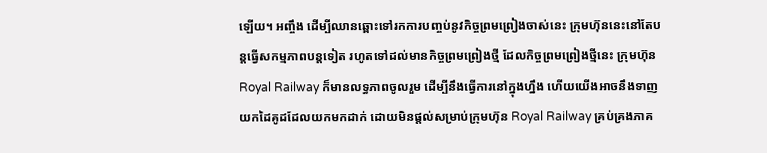ឡើយ។ អញ្ចឹង ដើម្បីឈានឆ្ពោះទៅរកការបញ្ចប់នូវកិច្ចព្រមព្រៀងចាស់នេះ ក្រុមហ៊ុននេះនៅតែបន្តធ្វើសកម្មភាពបន្តទៀត រហូតទៅដល់មានកិច្ចព្រមព្រៀងថ្មី ដែលកិច្ចព្រមព្រៀងថ្មីនេះ ក្រុមហ៊ុន Royal Railway ក៏មានលទ្ធភាពចូលរួម ដើម្បីនឹងធ្វើការនៅក្នុងហ្នឹង ហើយយើងអាចនឹងទាញយកដៃគូដដែលយកមកដាក់ ដោយមិនផ្តល់សម្រាប់ក្រុមហ៊ុន Royal Railway គ្រប់គ្រងភាគ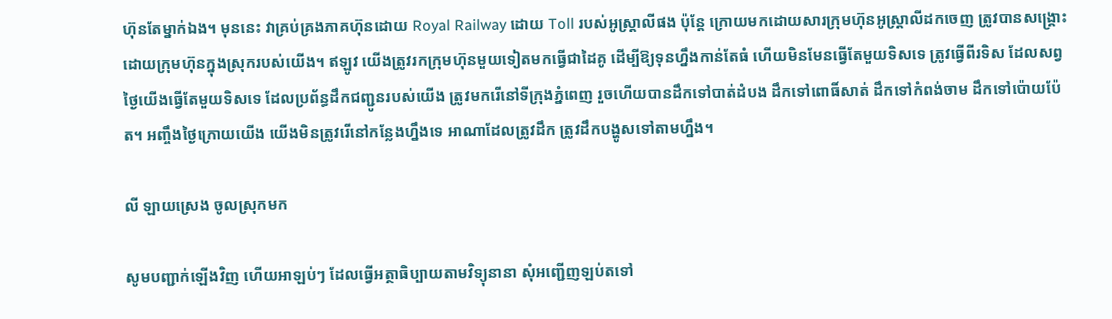ហ៊ុនតែម្នាក់ឯង។ មុននេះ វាគ្រប់គ្រងភាគហ៊ុនដោយ Royal Railway ដោយ Toll របស់អូស្ត្រាលីផង ប៉ុន្តែ ក្រោយមកដោយសារក្រុមហ៊ុនអូស្ត្រាលីដកចេញ ត្រូវបានសង្គ្រោះដោយក្រុមហ៊ុនក្នុងស្រុករបស់យើង។ ឥឡូវ យើងត្រូវរកក្រុមហ៊ុនមួយទៀតមកធ្វើជាដៃគូ ដើម្បីឱ្យទុនហ្នឹងកាន់តែធំ ហើយមិនមែនធ្វើតែមួយទិសទេ ត្រូវធ្វើពីរទិស ដែលសព្វថ្ងៃយើងធ្វើតែមួយទិសទេ ដែលប្រព័ន្ធដឹកជញ្ជូនរបស់យើង ត្រូវមករើនៅទីក្រុងភ្នំពេញ រួចហើយបានដឹកទៅបាត់ដំបង ដឹកទៅពោធិ៍សាត់ ដឹកទៅកំពង់ចាម ដឹកទៅប៉ោយប៉ែត។ អញ្ចឹងថ្ងៃក្រោយយើង យើងមិនត្រូវរើនៅកន្លែងហ្នឹងទេ អាណាដែលត្រូវដឹក ត្រូវដឹកបង្ហូសទៅតាមហ្នឹង។

លី ឡាយស្រេង ចូលស្រុកមក

សូមបញ្ជាក់ឡើងវិញ ហើយអាឡប់ៗ ដែលធ្វើអត្ថាធិប្បាយតាមវិទ្យុនានា សុំអញ្ជើញឡប់តទៅ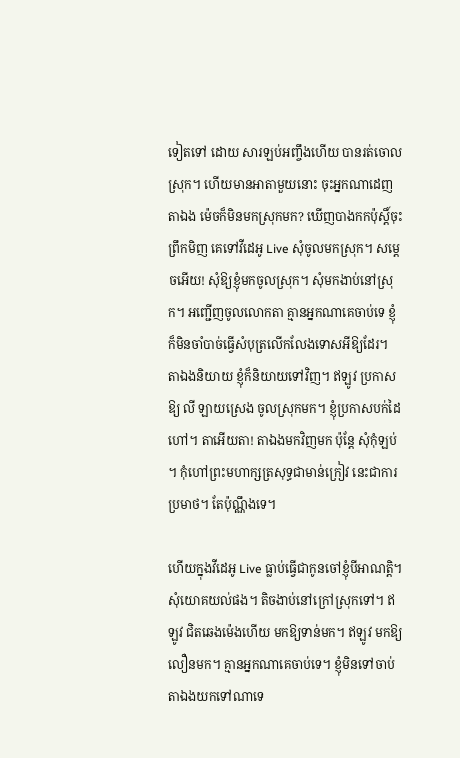ទៀតទៅ ដោយ សារឡប់អញ្ចឹងហើយ បានរត់ចោលស្រុក។ ហើយមានអាតាមួយនោះ ចុះអ្នកណាដេញតាឯង ម៉េចក៏មិនមកស្រុកមក? ឃើញបាងកកប៉ុស្ដិ៍ចុះព្រឹកមិញ គេទៅវីដេអូ Live សុំចូលមកស្រុក។ សម្ដេចអើយ! សុំឱ្យខ្ញុំមកចូលស្រុក។ សុំមកងាប់នៅស្រុក។ អញ្ជើញចូលលោកតា គ្មានអ្នកណាគេចាប់ទេ ខ្ញុំក៏មិនចាំបាច់ធ្វើសំបុត្រលើកលែងទោសអីឱ្យដែរ។ តាឯងនិយាយ ខ្ញុំក៏និយាយទៅវិញ។ ឥឡូវ ប្រកាសឱ្យ លី ឡាយស្រេង ចូលស្រុកមក។ ខ្ញុំប្រកាសបក់ដៃហៅ។ តាអើយតា! តាឯងមកវិញមក ប៉ុន្ដែ សុំកុំឡប់។ កុំហៅព្រះមហាក្សត្រសុទ្ធជាមាន់ក្រៀវ នេះជាការប្រមាថ។ តែប៉ុណ្ណឹងទេ។

ហើយក្នុងវីដេអូ Live ធ្លាប់ធ្វើជាកូនចៅខ្ញុំបីអាណត្ដិ។ សុំយោគយល់ផង។ តិចងាប់នៅក្រៅស្រុកទៅ។ ឥឡូវ ជិតឆេងម៉េងហើយ មកឱ្យទាន់មក។ ឥឡូវ មកឱ្យលឿនមក។ គ្មានអ្នកណាគេចាប់ទេ។ ខ្ញុំមិនទៅចាប់តាឯងយកទៅណាទេ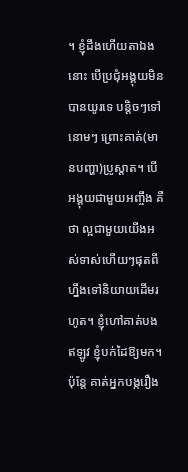។ ខ្ញុំដឹងហើយតាឯងនោះ បើប្រជុំអង្គុយមិនបានយូរទេ បន្ដិចៗទៅនោមៗ ព្រោះគាត់(មានបញ្ហា)ប្រូស្ដាត។ បើអង្គុយជាមួយអញ្ចឹង គឺថា ល្អជាមួយយើងអស់ទាស់ហើយៗផុតពីហ្នឹងទៅនិយាយដើមរហូត។ ខ្ញុំហៅគាត់បង ឥឡូវ ខ្ញុំបក់ដៃឱ្យមក។ ប៉ុន្ដែ គាត់អ្នកបង្ករឿង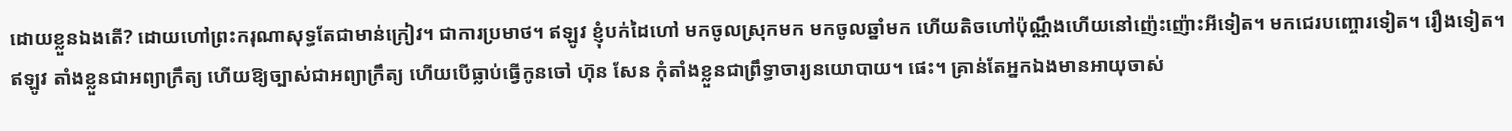ដោយខ្លួនឯងតើ? ដោយហៅព្រះករុណាសុទ្ធតែជាមាន់ក្រៀវ។ ជាការប្រមាថ។ ឥឡូវ ខ្ញុំបក់ដៃហៅ មកចូលស្រុកមក មកចូលឆ្នាំមក ហើយតិចហៅប៉ុណ្ណឹងហើយនៅញ៉េះញ៉ោះអីទៀត។ មកជេរបញ្ចោរទៀត។ រឿងទៀត។ ឥឡូវ តាំងខ្លួនជាអព្យាក្រឹត្យ ហើយឱ្យច្បាស់ជាអព្យាក្រឹត្យ ហើយបើធ្លាប់ធ្វើកូនចៅ ហ៊ុន សែន កុំតាំងខ្លួនជាព្រឹទ្ធាចារ្យនយោបាយ។ ផេះ។ គ្រាន់តែអ្នកឯងមានអាយុចាស់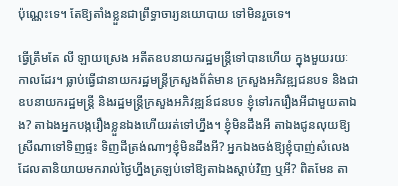ប៉ុណ្ណេះទេ។ តែឱ្យតាំងខ្លួនជាព្រឹទ្ធាចារ្យនយោបាយ ទៅមិនរួចទេ។

ធ្វើត្រឹមតែ លី ឡាយស្រេង អតីតឧបនាយករដ្ឋមន្ដ្រីទៅបានហើយ ក្នុងមួយរយៈកាលដែរ។ ធ្លាប់ធ្វើជានាយករដ្ឋមន្ដ្រីក្រសួងព័ត៌មាន ក្រសួងអភិវឌ្ឍជនបទ និងជាឧបនាយករដ្ឋមន្ដ្រី និងរដ្ឋមន្ដ្រីក្រសួងអភិវឌ្ឍន៍ជនបទ ខ្ញុំទៅរករឿងអីជាមួយតាឯង? តាឯងអ្នកបង្ករឿងខ្លួនឯងហើយរត់ទៅហ្នឹង។ ខ្ញុំមិនដឹងអី តាឯងជូនលុយឱ្យស្រីណាទៅទិញផ្ទះ ទិញដីត្រង់ណាៗខ្ញុំមិនដឹងអី? អ្នកឯងចង់ឱ្យខ្ញុំបាញ់សំលេង ដែលតានិយាយមករាល់ថ្ងៃហ្នឹងត្រឡប់ទៅឱ្យតាឯងស្ដាប់វិញ ឬអី? ពិតមែន តា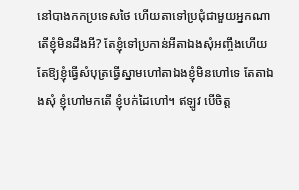នៅបាងកកប្រទេសថៃ ហើយតាទៅប្រជុំជាមួយអ្នកណា តើខ្ញុំមិនដឹងអី? តែខ្ញុំទៅប្រកាន់អីតាឯងសុំអញ្ចឹងហើយ តែឱ្យខ្ញុំធ្វើសំបុត្រធ្វើស្នាមហៅតាឯងខ្ញុំមិនហៅទេ តែតាឯងសុំ ខ្ញុំហៅមកតើ ខ្ញុំបក់ដៃហៅ។ ឥឡូវ បើចិត្ត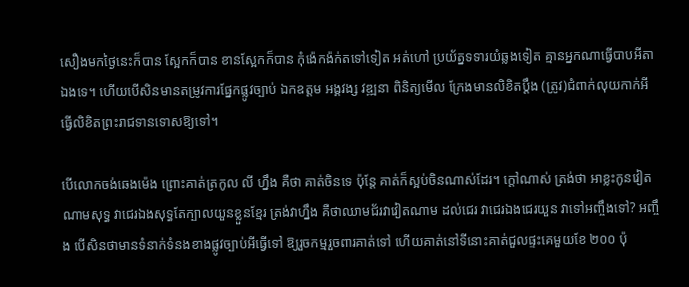សឿងមកថ្ងៃនេះក៏បាន ស្អែកក៏បាន ខានស្អែកក៏បាន កុំង៉េកង៉ក់តទៅទៀត អត់ហៅ ប្រយ័ត្នទទារយំឆ្លងទៀត គ្មានអ្នកណាធ្វើបាបអីតាឯងទេ។ ហើយបើសិនមានតម្រូវការផ្នែកផ្លូវច្បាប់ ឯកឧត្តម អង្គវង្ស វឌ្ឍនា ពិនិត្យមើល ក្រែងមានលិខិតប្ដឹង (ត្រូវ)ជំពាក់លុយកាក់អី ធ្វើលិខិតព្រះរាជទានទោសឱ្យទៅ។

បើលោកចង់ឆេងម៉េង ព្រោះគាត់ត្រកូល លី ហ្នឹង គឺថា គាត់ចិនទេ ប៉ុន្តែ គាត់ក៏ស្អប់ចិនណាស់ដែរ។ ក្តៅណាស់ ត្រង់ថា អាខ្លះកូនវៀតណាមសុទ្ធ វាជេរឯងសុទ្ធតែក្បាលយួនខ្លួនខ្មែរ ត្រង់វាហ្នឹង គឺថាឈាមជ័រវាវៀតណាម ដល់ជេរ វាជេរឯងជេរយួន វាទៅអញ្ចឹងទៅ? អញ្ចឹង បើសិនថាមានទំនាក់ទំនងខាងផ្លូវច្បាប់អីធ្វើទៅ ឱ្យរួចកម្មរួចពារគាត់ទៅ ហើយគាត់នៅទីនោះគាត់ជួលផ្ទះគេមួយខែ ២០០ ប៉ុ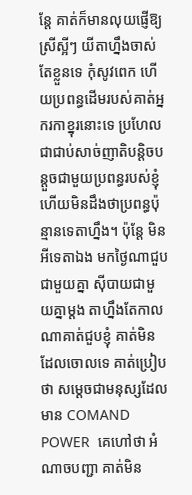ន្តែ គាត់ក៏មានលុយផ្ញើឱ្យស្រីស្អីៗ យីតាហ្នឹងចាស់តែខ្លួនទេ កុំសូវពេក ហើយប្រពន្ធដើមរបស់គាត់អ្នករកាខ្នុរនោះទេ ប្រហែលជាជាប់សាច់ញាតិបន្តិចបន្តួចជាមួយប្រពន្ធរបស់ខ្ញុំ ហើយមិនដឹងថាប្រពន្ធប៉ុន្មានទេតាហ្នឹង។ ប៉ុន្តែ មិនអីទេតាឯង មកថ្ងៃណាជួបជាមួយគ្នា ស៊ីបាយជាមួយគ្នាម្តង តាហ្នឹងតែកាលណាគាត់ជួបខ្ញុំ គាត់មិនដែលចោលទេ គាត់ប្រៀបថា សម្តេចជាមនុស្សដែល មាន COMAND POWER  គេហៅថា អំណាចបញ្ជា គាត់មិន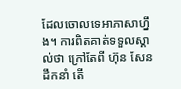ដែលចោលទេអាភាសាហ្នឹង។ ការពិតគាត់ទទួលស្គាល់ថា ក្រៅតែពី ហ៊ុន សែន ដឹកនាំ តើ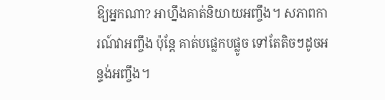ឱ្យអ្នកណា? អាហ្នឹងគាត់និយាយអញ្ចឹង។ សភាពការណ៍វាអញ្ចឹង ប៉ុន្តែ គាត់បផ្លេកបផ្លូច ទៅតែតិចៗដូចអន្ទង់អញ្ចឹង។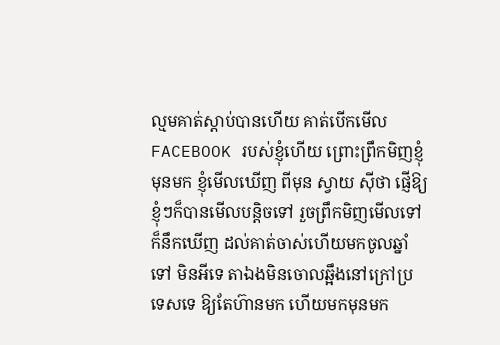ល្មមគាត់ស្តាប់បានហើយ គាត់បើកមើល FACEBOOK របស់ខ្ញុំហើយ ព្រោះព្រឹកមិញខ្ញុំមុនមក ខ្ញុំមើលឃើញ ពីមុន ស្វាយ ស៊ីថា ផ្ញើឱ្យខ្ញុំៗក៏បានមើលបន្តិចទៅ រួចព្រឹកមិញមើលទៅក៏នឹកឃើញ ដល់គាត់ចាស់ហើយមកចូលឆ្នាំទៅ មិនអីទេ តាឯងមិនចោលឆ្អឹងនៅក្រៅប្រទេសទេ ឱ្យតែហ៊ានមក ហើយមកមុនមក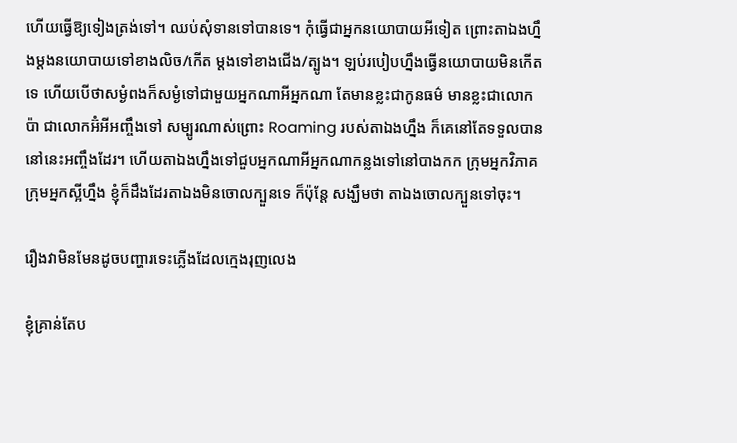ហើយធ្វើឱ្យទៀងត្រង់ទៅ។ ឈប់សុំទានទៅបានទេ។ កុំធ្វើជាអ្នកនយោបាយអីទៀត ព្រោះតាឯងហ្នឹងម្តងនយោបាយទៅខាងលិច/កើត ម្តងទៅខាងជើង/ត្បូង។ ឡប់របៀបហ្នឹងធ្វើនយោបាយមិនកើតទេ ហើយបើថាសម្ងំពងក៏សម្ងំទៅជាមួយអ្នកណាអីអ្នកណា តែមានខ្លះជាកូនធម៌ មានខ្លះជាលោកប៉ា ជាលោកអ៊ំអីអញ្ចឹងទៅ សម្បូរណាស់ព្រោះ Roaming របស់តាឯងហ្នឹង ក៏គេនៅតែទទួលបាននៅនេះអញ្ចឹងដែរ។ ហើយតាឯងហ្នឹងទៅជួបអ្នកណាអីអ្នកណាកន្លងទៅនៅបាងកក ក្រុមអ្នកវិភាគ ក្រុមអ្នកស្អីហ្នឹង ខ្ញុំក៏ដឹងដែរតាឯងមិនចោលក្បួនទេ ក៏ប៉ុន្តែ សង្ឃឹមថា តាឯងចោលក្បួនទៅចុះ។

រឿងវាមិនមែនដូចបញ្ហារទេះភ្លើងដែលក្មេងរុញលេង

ខ្ញុំគ្រាន់តែប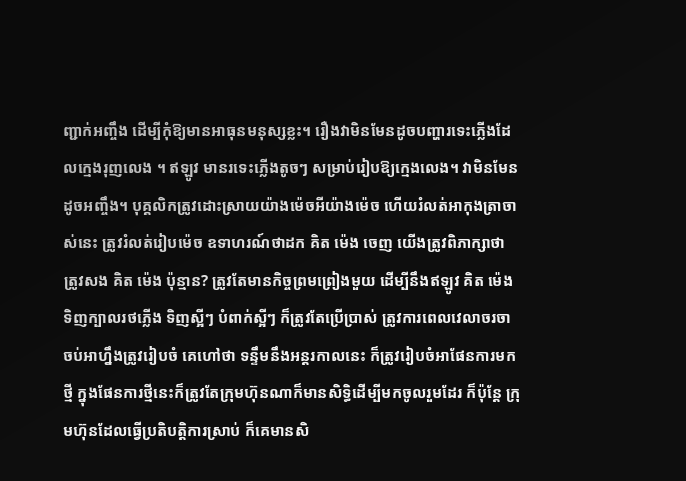ញ្ជាក់អញ្ចឹង ដើម្បីកុំឱ្យមានអាធុនមនុស្សខ្លះ។ រឿងវាមិនមែនដូចបញ្ហារទេះភ្លើងដែលក្មេងរុញលេង ។ ឥឡូវ មានរទេះភ្លើងតូចៗ សម្រាប់រៀបឱ្យក្មេងលេង។ វាមិនមែនដូចអញ្ចឹង។ បុគ្គលិកត្រូវដោះស្រាយយ៉ាងម៉េចអីយ៉ាងម៉េច ហើយរំលត់អាកុងត្រាចាស់នេះ ត្រូវរំលត់រៀបម៉េច ឧទាហរណ៍ថាដក គិត ម៉េង ចេញ យើងត្រូវពិភាក្សាថា ត្រូវសង គិត ម៉េង ប៉ុន្មាន? ត្រូវតែមានកិច្ចព្រមព្រៀងមួយ ដើម្បីនឹងឥឡូវ គិត ម៉េង ទិញក្បាលរថភ្លើង ទិញស្អីៗ បំពាក់ស្អីៗ ក៏ត្រូវតែប្រើប្រាស់ ត្រូវការពេលវេលាចរចា ចប់អាហ្នឹងត្រូវរៀបចំ គេហៅថា ទន្ទឹមនឹងអន្តរកាលនេះ ក៏ត្រូវរៀបចំអាផែនការមកថ្មី ក្នុងផែនការថ្មីនេះក៏ត្រូវតែក្រុមហ៊ុនណាក៏មានសិទ្ធិដើម្បីមកចូលរួមដែរ ក៏ប៉ុន្តែ ក្រុមហ៊ុនដែលធ្វើប្រតិបត្តិការស្រាប់ ក៏គេមានសិ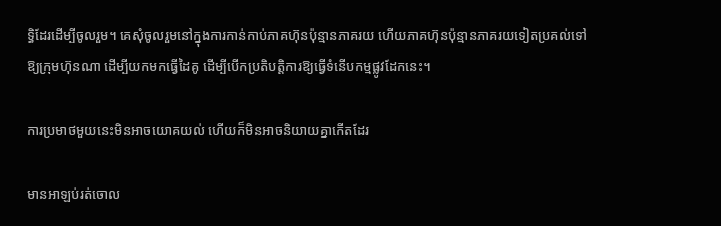ទ្ធិដែរដើម្បីចូលរួម។ គេសុំចូលរួមនៅក្នុងការកាន់កាប់ភាគហ៊ុនប៉ុន្មានភាគរយ ហើយភាគហ៊ុនប៉ុន្មានភាគរយទៀតប្រគល់ទៅឱ្យក្រុមហ៊ុនណា ដើម្បីយកមកធ្វើដៃគូ ដើម្បីបើកប្រតិបត្តិការឱ្យធ្វើទំនើបកម្មផ្លូវដែកនេះ។

ការប្រមាថមួយនេះមិនអាចយោគយល់ ហើយក៏មិនអាចនិយាយគ្នាកើតដែរ

មានអាឡប់រត់ចោល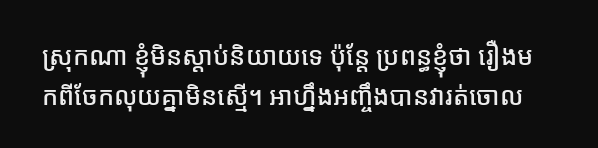ស្រុកណា ខ្ញុំមិនស្តាប់និយាយទេ ប៉ុន្តែ ប្រពន្ធខ្ញុំថា រឿងមកពីចែកលុយគ្នាមិនស្មើ។ អាហ្នឹងអញ្ចឹងបានវារត់ចោល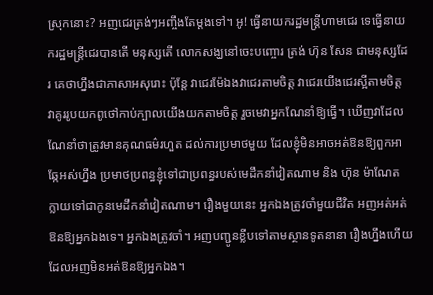ស្រុកនោះ? អញជេរត្រង់ៗអញ្ចឹងតែម្តងទៅ។ អូ! ធ្វើនាយករដ្ឋមន្រ្តីហាមជេរ ទេធ្វើនាយករដ្ឋមន្រ្តីជេរបានតើ មនុស្សតើ លោកសង្ឃនៅចេះបញ្ចោរ ត្រង់ ហ៊ុន សែន ជាមនុស្សដែរ គេថាហ្នឹងជាភាសាអសុរោះ ប៉ុន្តែ វាជេរម៉ែឯងវាជេរតាមចិត្ត វាជេរយើងជេរស្អីតាមចិត្ត វាគូររូបយកពូថៅកាប់ក្បាលយើងយកតាមចិត្ត រួចមេវាអ្នកណែនាំឱ្យធ្វើ។ ឃើញវាដែលណែនាំថាត្រូវមានគុណធម៌រហួត ដល់ការប្រមាថមួយ ដែលខ្ញុំមិនអាចអត់ឱនឱ្យពួកអាឆ្កែអស់ហ្នឹង ប្រមាថប្រពន្ធខ្ញុំទៅជាប្រពន្ធរបស់មេដឹកនាំវៀតណាម និង ហ៊ុន ម៉ាណែត ក្លាយទៅជាកូនមេដឹកនាំវៀតណាម។ រឿងមួយនេះ អ្នកឯងត្រូវចាំមួយជីវិត អញអត់អត់ឱនឱ្យអ្នកឯងទេ។ អ្នកឯងត្រូវចាំ។ អញបញ្ជូនខ្លីបទៅតាមស្ថានទូតនានា រឿងហ្នឹងហើយដែលអញមិនអត់ឱនឱ្យអ្នកឯង។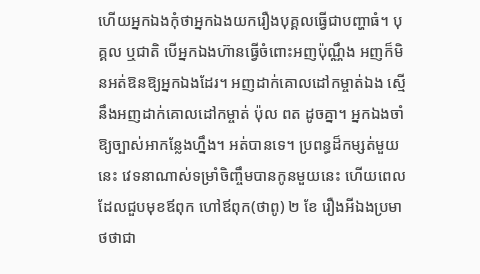ហើយអ្នកឯងកុំថាអ្នកឯងយករឿងបុគ្គលធ្វើជាបញ្ហាធំ។ បុគ្គល ឬជាតិ បើអ្នកឯងហ៊ានធ្វើចំពោះអញប៉ុណ្ណឹង អញក៏មិនអត់ឱនឱ្យអ្នកឯងដែរ។ អញដាក់គោលដៅកម្ចាត់ឯង ស្មើនឹងអញដាក់គោលដៅកម្ចាត់ ប៉ុល ពត ដូចគ្នា។ អ្នកឯងចាំឱ្យច្បាស់អាកន្លែងហ្នឹង។ អត់បានទេ។ ប្រពន្ធដ៏កម្សត់មួយនេះ វេទនាណាស់ទម្រាំចិញ្ចឹមបានកូនមួយនេះ ហើយពេលដែលជួបមុខឪពុក ហៅឪពុក(ថាពូ) ២ ខែ រឿងអីឯងប្រមាថថាជា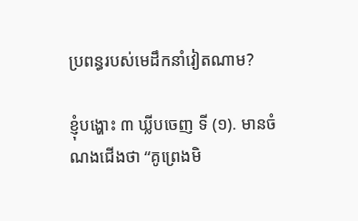ប្រពន្ធរបស់មេដឹកនាំវៀតណាម?

ខ្ញុំបង្ហោះ ៣ ឃ្លីបចេញ ទី (១). មានចំណងជើងថា “គូព្រេងមិ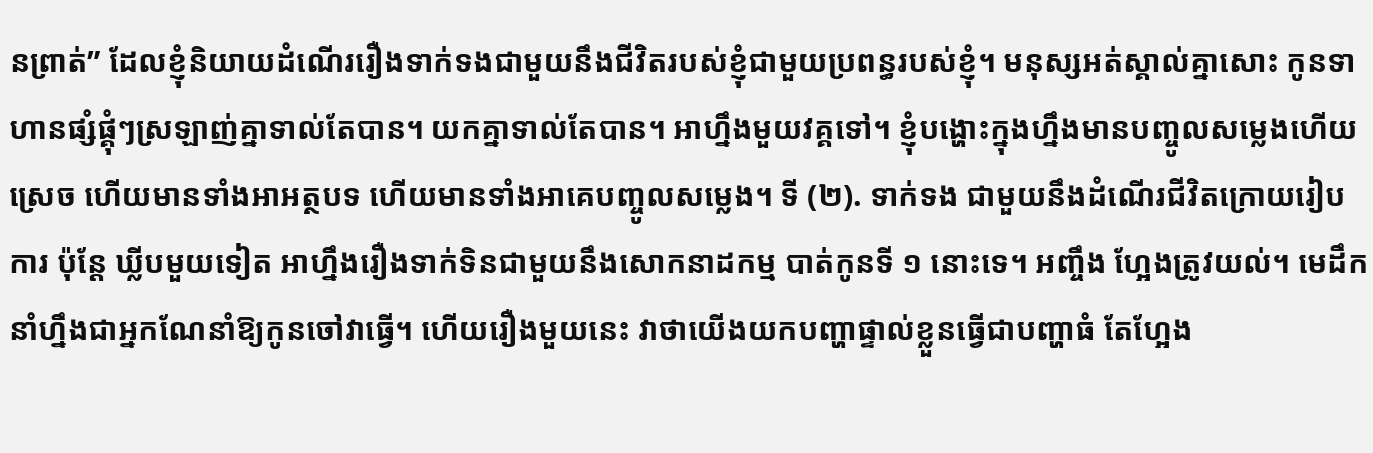នព្រាត់” ដែលខ្ញុំនិយាយដំណើររឿងទាក់ទងជាមួយនឹងជីវិតរបស់ខ្ញុំជាមួយប្រពន្ធរបស់ខ្ញុំ។ មនុស្សអត់ស្គាល់គ្នាសោះ កូនទាហានផ្សំផ្គុំៗស្រឡាញ់គ្នាទាល់តែបាន។ យកគ្នាទាល់តែបាន។ អាហ្នឹងមួយវគ្គទៅ។ ខ្ញុំបង្ហោះក្នុងហ្នឹងមានបញ្ចូលសម្លេងហើយស្រេច ហើយមានទាំងអាអត្ថបទ ហើយមានទាំងអាគេបញ្ចូលសម្លេង។ ទី (២). ទាក់ទង ជាមួយនឹងដំណើរជីវិតក្រោយរៀបការ ប៉ុន្តែ ឃ្លីបមួយទៀត អាហ្នឹងរឿងទាក់ទិនជាមួយនឹងសោកនាដកម្ម បាត់កូនទី ១ នោះទេ។ អញ្ចឹង ហ្អែងត្រូវយល់។ មេដឹកនាំហ្នឹងជាអ្នកណែនាំឱ្យកូនចៅវាធ្វើ។ ហើយរឿងមួយនេះ វាថាយើងយកបញ្ហាផ្ទាល់ខ្លួនធ្វើជាបញ្ហាធំ តែហ្អែង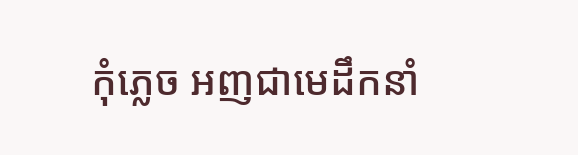កុំភ្លេច អញជាមេដឹកនាំ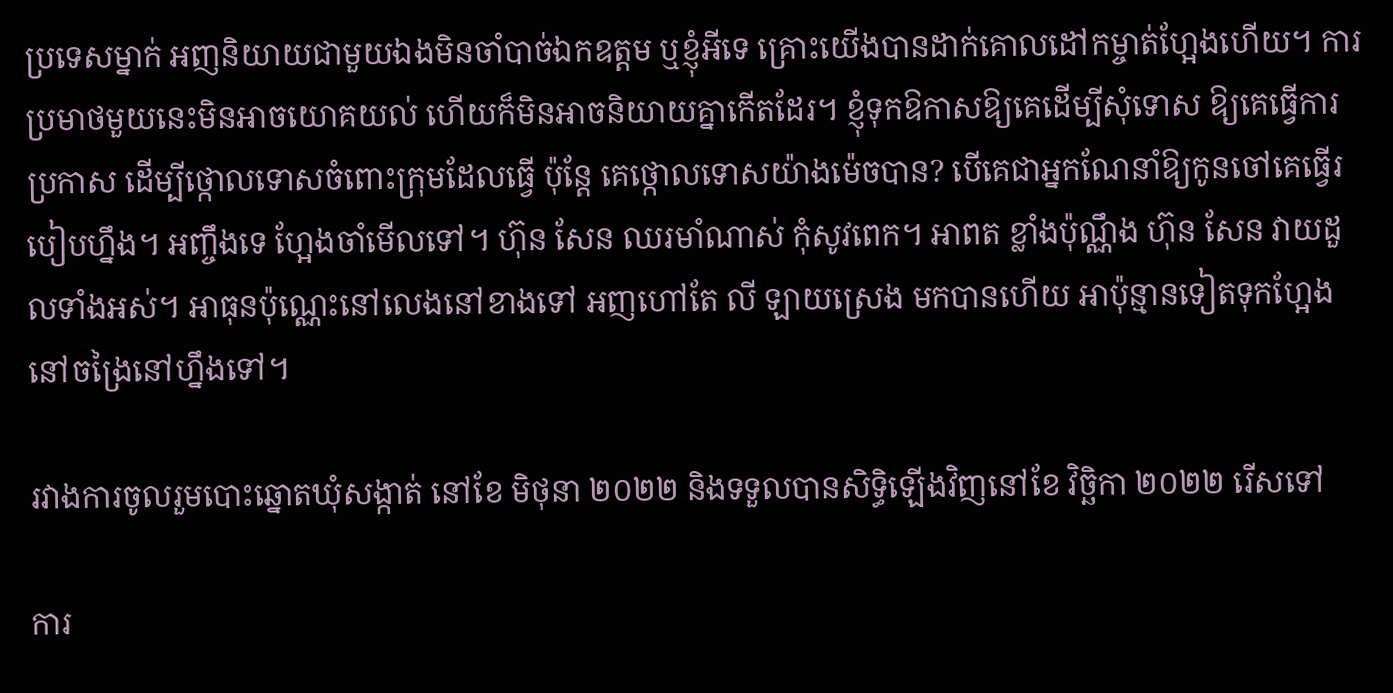ប្រទេសម្នាក់ អញនិយាយជាមួយឯងមិនចាំបាច់ឯកឧត្តម ឬខ្ញុំអីទេ គ្រោះយើងបានដាក់គោលដៅកម្ចាត់ហ្អែងហើយ។ ការប្រមាថមួយនេះមិនអាចយោគយល់ ហើយក៏មិនអាចនិយាយគ្នាកើតដែរ។ ខ្ញុំទុកឱកាសឱ្យគេដើម្បីសុំទោស ឱ្យគេធ្វើការប្រកាស ដើម្បីថ្កោលទោសចំពោះក្រុមដែលធ្វើ ប៉ុន្តែ គេថ្កោលទោសយ៉ាងម៉េចបាន? បើគេជាអ្នកណែនាំឱ្យកូនចៅគេធ្វើរបៀបហ្នឹង។ អញ្ចឹងទេ ហ្អែងចាំមើលទៅ។ ហ៊ុន សែន ឈរមាំណាស់ កុំសូវពេក។ អាពត ខ្លាំងប៉ុណ្ណឹង ហ៊ុន សែន វាយដួលទាំងអស់។ អាធុនប៉ុណ្ណេះនៅលេងនៅខាងទៅ អញហៅតែ លី ឡាយស្រេង មកបានហើយ អាប៉ុន្មានទៀតទុកហ្អែងនៅចង្រៃនៅហ្នឹងទៅ។

រវាងការចូលរួមបោះឆ្នោតឃុំសង្កាត់ នៅខែ មិថុនា ២០២២ និងទទួលបានសិទ្ធិឡើងវិញនៅខែ វិច្ឆិកា ២០២២ រើសទៅ

ការ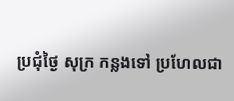ប្រជុំថ្ងៃ សុក្រ កន្លងទៅ ប្រហែលជា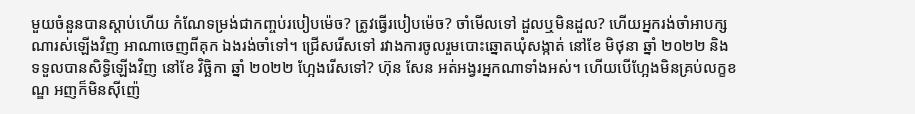មួយចំនួនបានស្តាប់ហើយ កំណែទម្រង់ជាកញ្ចប់របៀបម៉េច? ត្រូវធ្វើរបៀបម៉េច? ចាំមើលទៅ ដួលឬមិនដួល? ហើយអ្នករង់ចាំអាបក្សណារស់ឡើងវិញ អាណាចេញពីគុក ឯងរង់ចាំទៅ។ ជ្រើសរើសទៅ រវាងការចូលរួមបោះឆ្នោតឃុំសង្កាត់ នៅខែ មិថុនា ឆ្នាំ ២០២២ និងទទួលបានសិទ្ធិឡើងវិញ នៅខែ វិច្ឆិកា ឆ្នាំ ២០២២ ហ្អែងរើសទៅ? ហ៊ុន សែន អត់អង្វរអ្នកណាទាំងអស់។ ហើយបើហ្អែងមិនគ្រប់លក្ខខណ្ឌ អញក៏មិនស៊ីញ៉េ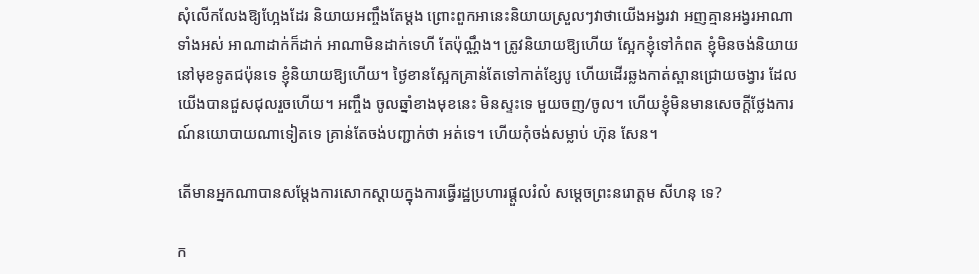សុំលើកលែងឱ្យហ្អែងដែរ និយាយអញ្ចឹងតែម្តង ព្រោះពួកអានេះនិយាយស្រួលៗវាថាយើងអង្វរវា អញគ្មានអង្វរអាណាទាំងអស់ អាណាដាក់ក៏ដាក់ អាណាមិនដាក់ទេហី តែប៉ុណ្ណឹង។ ត្រូវនិយាយឱ្យហើយ ស្អែកខ្ញុំទៅកំពត ខ្ញុំមិនចង់និយាយនៅមុខទូតជប៉ុនទេ ខ្ញុំនិយាយឱ្យហើយ។ ថ្ងៃខានស្អែកគ្រាន់តែទៅកាត់ខ្សែបូ ហើយដើរឆ្លងកាត់ស្ពានជ្រោយចង្វារ ដែលយើងបានជួសជុលរួចហើយ។ អញ្ចឹង ចូលឆ្នាំខាងមុខនេះ មិនស្ទះទេ មួយចញ/ចូល។ ហើយខ្ញុំមិនមានសេចក្តីថ្លែងការណ៍នយោបាយណាទៀតទេ គ្រាន់តែចង់បញ្ជាក់ថា អត់ទេ។ ហើយកុំចង់សម្លាប់ ហ៊ុន សែន។

តើមានអ្នកណាបានសម្តែងការសោកស្តាយក្នុងការធ្វើរដ្ឋប្រហារផ្តួលរំលំ សម្តេចព្រះនរោត្តម សីហនុ ទេ?

ក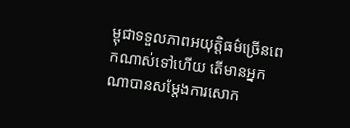ម្ពុជាទទួលភាពអយុត្តិធម៌ច្រើនពេកណាស់ទៅហើយ តើមានអ្នកណាបានសម្តែងការសោក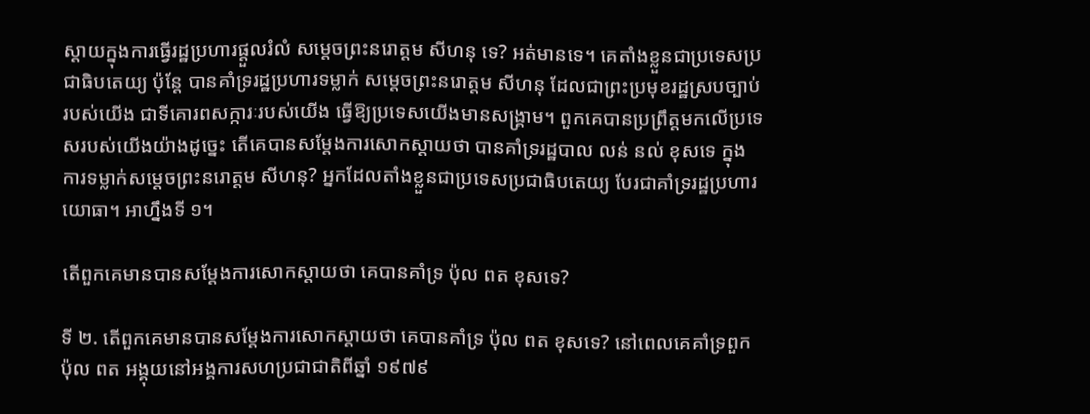ស្តាយក្នុងការធ្វើរដ្ឋប្រហារផ្តួលរំលំ សម្តេចព្រះនរោត្តម សីហនុ ទេ? អត់មានទេ។ គេតាំងខ្លួនជាប្រទេសប្រជាធិបតេយ្យ ប៉ុន្តែ បានគាំទ្ររដ្ឋប្រហារទម្លាក់ សម្តេចព្រះនរោត្តម សីហនុ ដែលជាព្រះប្រមុខរដ្ឋស្របច្បាប់របស់យើង ជាទីគោរពសក្ការៈរបស់យើង ធ្វើឱ្យប្រទេសយើងមានសង្គ្រាម។ ពួកគេបានប្រព្រឹត្តមកលើប្រទេសរបស់យើងយ៉ាងដូច្នេះ តើគេបានសម្តែងការសោកស្តាយថា បានគាំទ្ររដ្ឋបាល លន់ នល់ ខុសទេ ក្នុងការទម្លាក់សម្តេចព្រះនរោត្តម សីហនុ? អ្នកដែលតាំងខ្លួនជាប្រទេសប្រជាធិបតេយ្យ បែរជាគាំទ្ររដ្ឋប្រហារយោធា។ អាហ្នឹងទី ១។

តើពួកគេមានបានសម្តែងការសោកស្តាយថា គេបានគាំទ្រ ប៉ុល ពត ខុសទេ?

ទី ២. តើពួកគេមានបានសម្តែងការសោកស្តាយថា គេបានគាំទ្រ ប៉ុល ពត ខុសទេ? នៅពេលគេគាំទ្រពួក ប៉ុល ពត អង្គុយនៅអង្គការសហប្រជាជាតិពីឆ្នាំ ១៩៧៩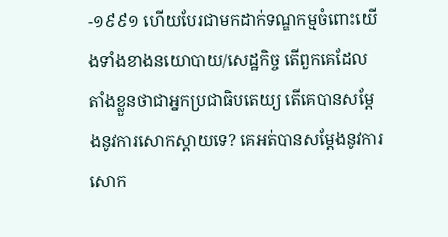-១៩៩១ ហើយបែរជាមកដាក់ទណ្ឌកម្មចំពោះយើងទាំងខាងនយោបាយ/សេដ្ឋកិច្ច តើពួកគេដែលតាំងខ្លួនថាជាអ្នកប្រជាធិបតេយ្យ តើគេបានសម្តែងនូវការសោកស្តាយទេ? គេអត់បានសម្តែងនូវការសោក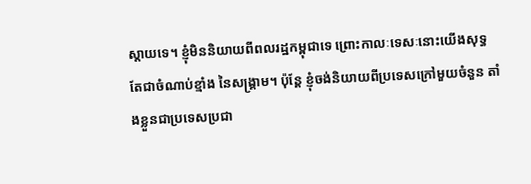ស្តាយទេ។ ខ្ញុំមិននិយាយពីពលរដ្ឋកម្ពុជាទេ ព្រោះកាលៈទេសៈនោះយើងសុទ្ធតែជាចំណាប់ខ្មាំង នៃសង្គ្រាម។ ប៉ុន្តែ ខ្ញុំចង់និយាយពីប្រទេសក្រៅមួយចំនួន តាំងខ្លួនជាប្រទេសប្រជា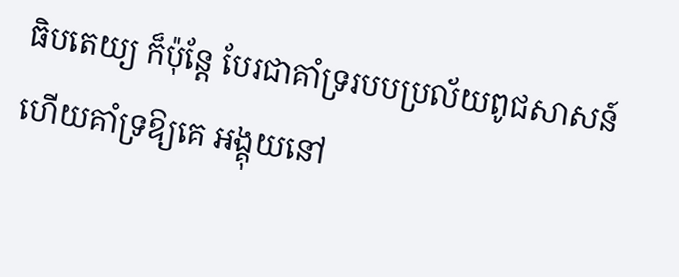ធិបតេយ្យ ក៏ប៉ុន្តែ បែរជាគាំទ្ររបបប្រល័យពូជសាសន៍ ហើយគាំទ្រឱ្យគេ អង្គុយនៅ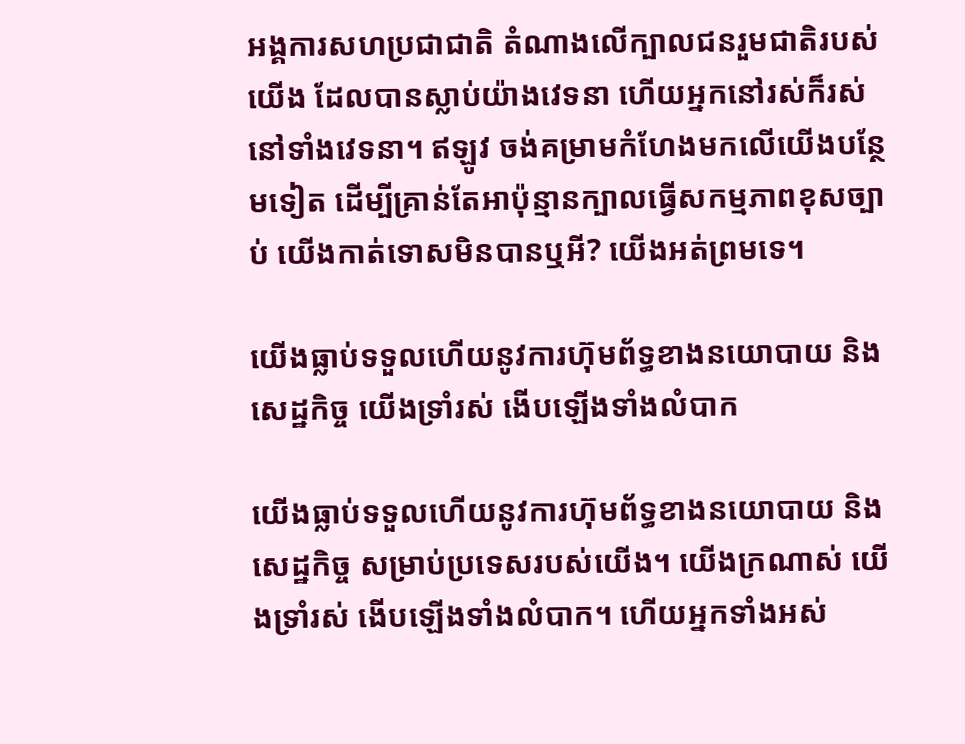អង្គការសហប្រជាជាតិ តំណាងលើក្បាលជនរួមជាតិរបស់យើង ដែលបានស្លាប់យ៉ាងវេទនា ហើយអ្នកនៅរស់ក៏រស់នៅទាំងវេទនា។ ឥឡូវ ចង់គម្រាមកំហែងមកលើយើងបន្ថែមទៀត ដើម្បីគ្រាន់តែអាប៉ុន្មានក្បាលធ្វើសកម្មភាពខុសច្បាប់ យើងកាត់ទោសមិនបានឬអី? យើងអត់ព្រមទេ។

យើងធ្លាប់ទទួលហើយនូវការហ៊ុមព័ទ្ធខាងនយោបាយ និងសេដ្ឋកិច្ច យើងទ្រាំរស់ ងើបឡើងទាំងលំបាក

យើងធ្លាប់ទទួលហើយនូវការហ៊ុមព័ទ្ធខាងនយោបាយ និងសេដ្ឋកិច្ច សម្រាប់ប្រទេសរបស់យើង។ យើងក្រណាស់ យើងទ្រាំរស់ ងើបឡើងទាំងលំបាក។ ហើយអ្នកទាំងអស់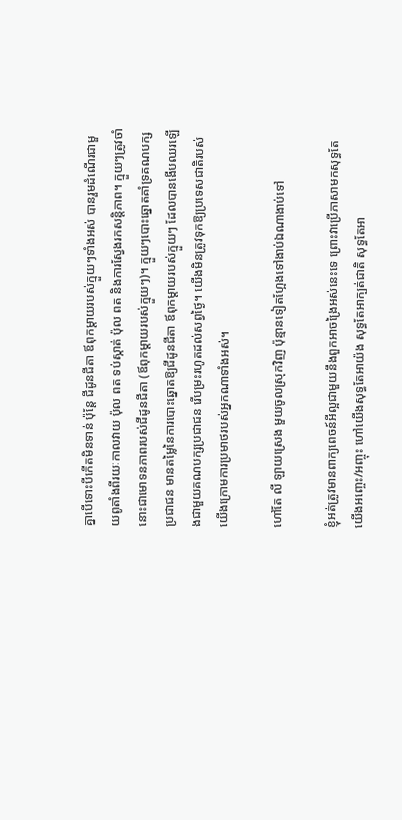គ្នាបើទោះបីកើតមិនទាន់ ប៉ុន្តែ ជីដូនជីតា ឪពុកម្តាយរបស់ក្មួយៗទាំងអស់ បានរួមដំណើរជាមួយពូតាំងពីរយៈកាលវាយ ប៉ុល ពត ទប់ស្កាត់ ប៉ុល ពត និងការស្វែងរកសន្តិភាព។ ក្មួយៗត្រូវចាំ នោះជាមោទនភាពរបស់ជីដូនជីតា (ឪពុកម្តាយរបស់ក្មួយៗ)។ ក្មួយៗបោះឆ្នោតគាំទ្រគណបក្សប្រជាជន មានតម្លៃនៃការបោះឆ្នោតឱ្យជីដូនជីតា ឪពុកម្តាយរបស់ក្មួយៗ ដែលបានងើបឈរឡើងជាមួយគណបក្សប្រជាជន រើបម្រះរហូតដល់សព្វថ្ងៃ។ យើងមិនត្រូវទុកឱ្យប្រទេសជាតិរបស់យើងក្រោមការប្រមាថរបស់អ្នកណាទាំងអស់។

ហៅតែ លី ឡាយស្រេង មួយចូលស្រុកវិញ ប៉ុន្មានទៀតហ្អែងទៅងាប់ឯណាងាប់ទៅ

ខ្ញុំអត់ត្រូវមានពាក្យពេចន៍អីល្អជាមួយនឹងពួកអាចង្រៃអស់នេះទេ ព្រោះវាប្រើភាសាមកសុទ្ធតែយើងអញ្ចេះ/អញ្ចុះ ហៅយើងសុទ្ធតែអាយ៉ង សុទ្ធតែអាក្បត់ជាតិ សុទ្ធតែអា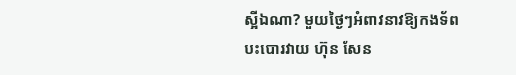ស្អីឯណា? មួយថ្ងៃៗអំពាវនាវឱ្យកងទ័ពបះបោរវាយ ហ៊ុន សែន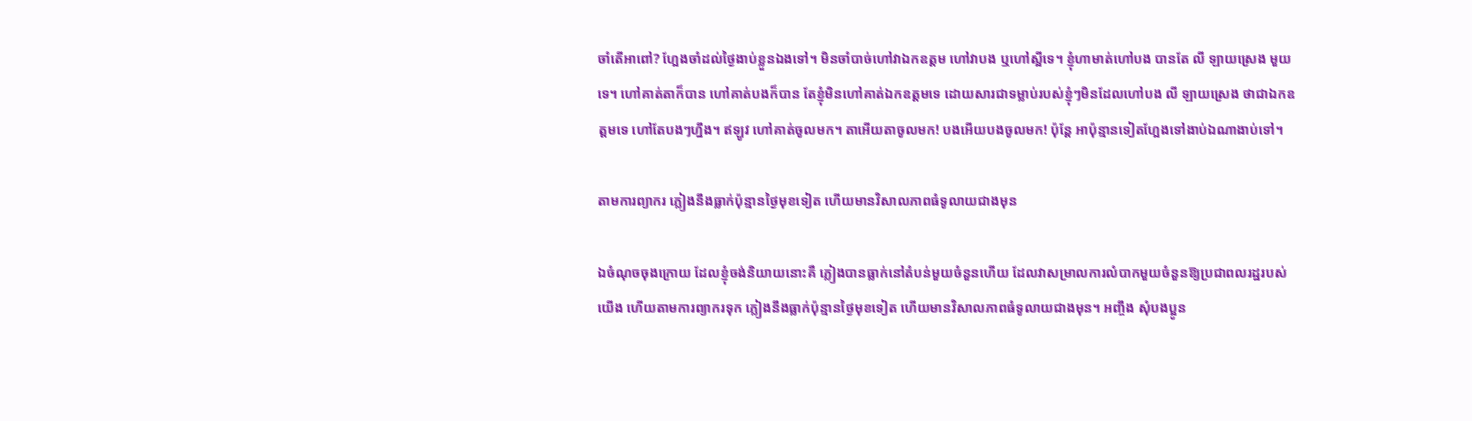ចាំតើអាពៅ? ហ្អែងចាំដល់ថ្ងៃងាប់ខ្លួនឯងទៅ។ មិនចាំបាច់ហៅវាឯកឧត្តម ហៅវាបង ឬហៅស្អីទេ។ ខ្ញុំហាមាត់ហៅបង បានតែ លី ឡាយស្រេង មួយទេ។ ហៅគាត់តាក៏បាន ហៅគាត់បងក៏បាន តែខ្ញុំមិនហៅគាត់ឯកឧត្តមទេ ដោយសារជាទម្លាប់របស់ខ្ញុំៗមិនដែលហៅបង លី ឡាយស្រេង ថាជាឯកឧត្តមទេ ហៅតែបងៗហ្នឹង។ ឥឡូវ ហៅគាត់ចូលមក។ តាអើយតាចូលមក! បងអើយបងចូលមក! ប៉ុន្តែ អាប៉ុន្មានទៀតហ្អែងទៅងាប់ឯណាងាប់ទៅ។

តាមការព្យាករ ភ្លៀងនឹងធ្លាក់ប៉ុន្មានថ្ងៃមុខទៀត ហើយមានវិសាលភាពធំទូលាយជាងមុន

ឯចំណុចចុងក្រោយ ដែលខ្ញុំចង់និយាយនោះគឺ ភ្លៀងបានធ្លាក់នៅតំបន់មួយចំនួនហើយ ដែលវាសម្រាលការលំបាកមួយចំនួនឱ្យប្រជាពលរដ្ឋរបស់យើង ហើយតាមការព្យាករទុក ភ្លៀងនឹងធ្លាក់ប៉ុន្មានថ្ងៃមុខទៀត ហើយមានវិសាលភាពធំទូលាយជាងមុន។ អញ្ចឹង សុំបងប្អូន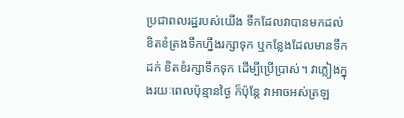ប្រជាពលរដ្ឋរបស់យើង ទឹកដែលវាបានមកដល់ ខិតខំត្រងទឹកហ្នឹងរក្សាទុក ឬកន្លែងដែលមានទឹកដក់ ខិតខំរក្សាទឹកទុក ដើម្បីប្រើប្រាស់។ វាភ្លៀងក្នុងរយៈពេលប៉ុន្មានថ្ងៃ ក៏ប៉ុន្តែ វាអាចអស់ត្រឡ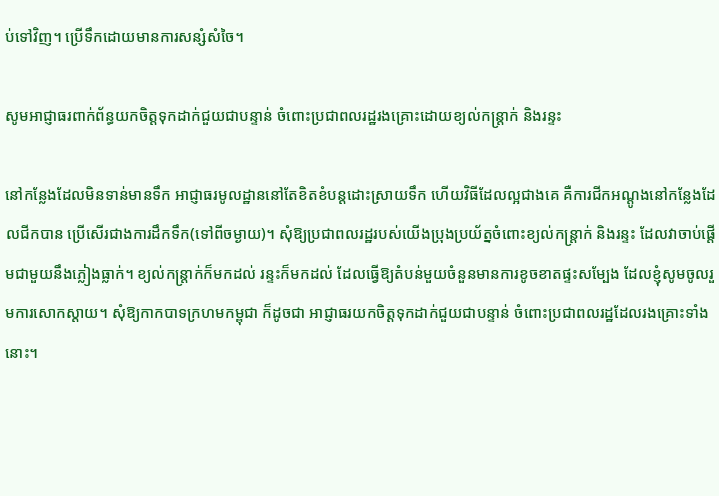ប់ទៅវិញ។ ប្រើទឹកដោយមានការសន្សំសំចៃ។

សូមអាជ្ញាធរពាក់ព័ន្ធយកចិត្តទុកដាក់ជួយជាបន្ទាន់ ចំពោះប្រជាពលរដ្ឋរងគ្រោះដោយខ្យល់កន្ត្រាក់ និងរន្ទះ

នៅកន្លែងដែលមិនទាន់មានទឹក អាជ្ញាធរមូលដ្ឋាននៅតែខិតខំបន្តដោះស្រាយទឹក ហើយវិធីដែលល្អជាងគេ គឺការជីកអណ្តូងនៅកន្លែងដែលជីកបាន ប្រើសើរជាងការដឹកទឹក(ទៅពីចម្ងាយ)។ សុំឱ្យប្រជាពលរដ្ឋរបស់យើងប្រុងប្រយ័ត្នចំពោះខ្យល់កន្ត្រាក់ និងរន្ទះ ដែលវាចាប់ផ្តើមជាមួយនឹងភ្លៀងធ្លាក់។ ខ្យល់កន្ត្រាក់ក៏មកដល់ រន្ទះក៏មកដល់ ដែលធ្វើឱ្យតំបន់មួយចំនួនមានការខូចខាតផ្ទះសម្បែង ដែលខ្ញុំសូមចូលរួមការសោកស្តាយ។ សុំឱ្យកាកបាទក្រហមកម្ពុជា ក៏ដូចជា អាជ្ញាធរយកចិត្តទុកដាក់ជួយជាបន្ទាន់ ចំពោះប្រជាពលរដ្ឋដែលរងគ្រោះទាំងនោះ។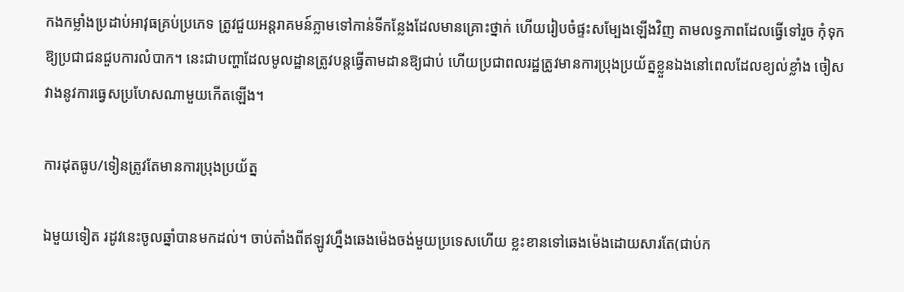កងកម្លាំងប្រដាប់អាវុធគ្រប់ប្រភេទ ត្រូវជួយអន្តរាគមន៍ភ្លាមទៅកាន់ទីកន្លែងដែលមានគ្រោះថ្នាក់ ហើយរៀបចំផ្ទះសម្បែងឡើងវិញ តាមលទ្ធភាពដែលធ្វើទៅរួច កុំទុកឱ្យប្រជាជនជួបការលំបាក។ នេះជាបញ្ហាដែលមូលដ្ឋានត្រូវបន្តធ្វើតាមដានឱ្យជាប់ ហើយប្រជាពលរដ្ឋត្រូវមានការប្រុងប្រយ័ត្នខ្លួនឯងនៅពេលដែលខ្យល់ខ្លាំង ចៀសវាងនូវការធ្វេសប្រហែសណាមួយកើតឡើង។

ការដុតធូប/ទៀនត្រូវតែមានការប្រុងប្រយ័ត្ន

ឯមួយទៀត រដូវនេះចូលឆ្នាំបានមកដល់។ ចាប់តាំងពីឥឡូវហ្នឹងឆេងម៉េងចង់មួយប្រទេសហើយ ខ្លះខានទៅឆេងម៉េងដោយសារតែ(ជាប់ក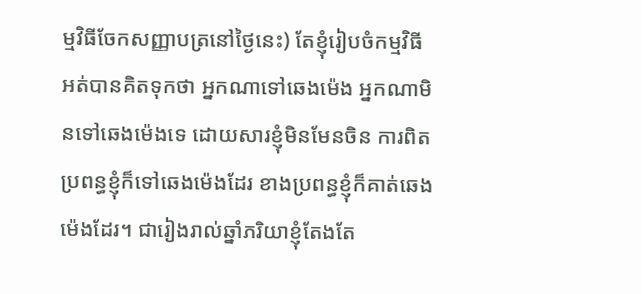ម្មវិធីចែកសញ្ញាបត្រនៅថ្ងៃនេះ) តែខ្ញុំរៀបចំកម្មវិធីអត់បានគិតទុកថា អ្នកណាទៅឆេងម៉េង អ្នកណាមិនទៅឆេងម៉េងទេ ដោយសារខ្ញុំមិនមែនចិន ការពិតប្រពន្ធខ្ញុំក៏ទៅឆេងម៉េងដែរ ខាងប្រពន្ធខ្ញុំក៏គាត់ឆេងម៉េងដែរ។ ជារៀងរាល់ឆ្នាំភរិយាខ្ញុំតែងតែ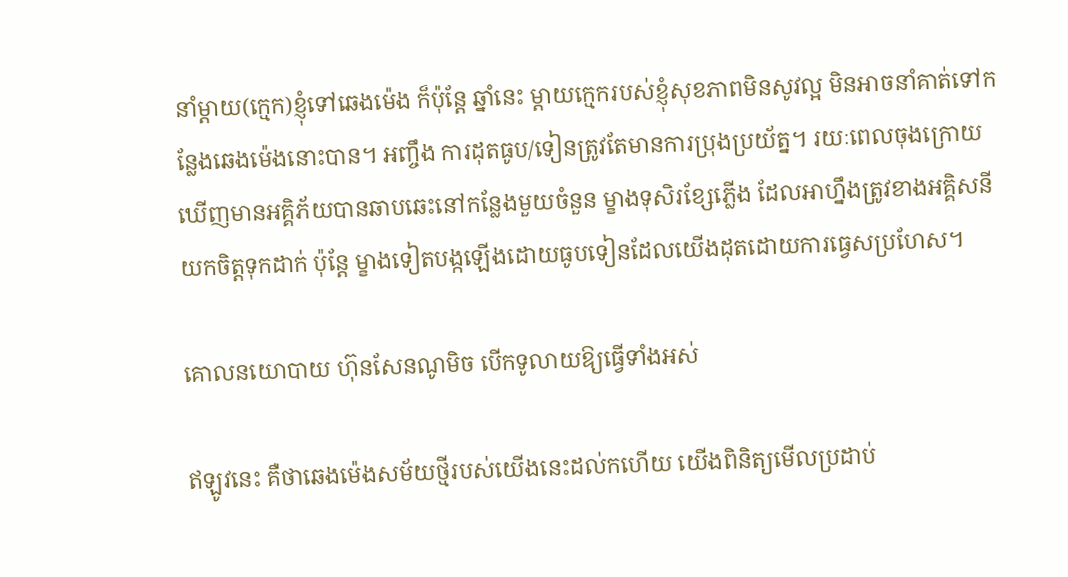នាំម្តាយ(ក្មេក)ខ្ញុំទៅឆេងម៉េង ក៏ប៉ុន្តែ ឆ្នាំនេះ ម្តាយក្មេករបស់ខ្ញុំសុខភាពមិនសូវល្អ មិនអាចនាំគាត់ទៅកន្លែងឆេងម៉េងនោះបាន។ អញ្ចឹង ការដុតធូប/ទៀនត្រូវតែមានការប្រុងប្រយ័ត្ន។ រយៈពេលចុងក្រោយឃើញមានអគ្គិភ័យបានឆាបឆេះនៅកន្លែងមួយចំនួន ម្ខាងទុសិរខ្សែភ្លើង ដែលអាហ្នឹងត្រូវខាងអគ្គិសនីយកចិត្តទុកដាក់ ប៉ុន្តែ ម្ខាងទៀតបង្កឡើងដោយធូបទៀនដែលយើងដុតដោយការធ្វេសប្រហែស។

គោលនយោបាយ ហ៊ុនសែនណូមិច បើកទូលាយឱ្យធ្វើទាំងអស់

ឥឡូវនេះ គឺថាឆេងម៉េងសម័យថ្មីរបស់យើងនេះដល់កហើយ យើងពិនិត្យមើលប្រដាប់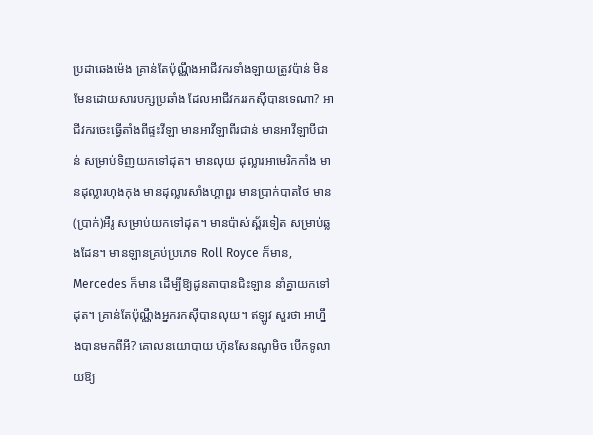ប្រដាឆេងម៉េង គ្រាន់តែប៉ុណ្ណឹងអាជីវករទាំងឡាយត្រូវប៉ាន់ មិនមែនដោយសារបក្សប្រឆាំង ដែលអាជីវកររកស៊ីបានទេណា? អាជីវករចេះធ្វើតាំងពីផ្ទះវីឡា មានអាវីឡាពីរជាន់ មានអាវីឡាបីជាន់ សម្រាប់ទិញយកទៅដុត។ មានលុយ ដុល្លារអាមេរិកកាំង មានដុល្លារហុងកុង មានដុល្លារសាំងហ្គាពួរ មានប្រាក់បាតថៃ មាន(ប្រាក់)អឺរូ សម្រាប់យកទៅដុត។ មានប៉ាស់ស្ព័រទៀត សម្រាប់ឆ្លងដែន។ មានឡានគ្រប់ប្រភេទ Roll Royce ក៏មាន, Mercedes ក៏មាន ដើម្បីឱ្យដូនតាបានជិះឡាន នាំគ្នាយកទៅដុត។ គ្រាន់តែប៉ុណ្ណឹងអ្នករកស៊ីបានលុយ។ ឥឡូវ សួរថា អាហ្នឹងបានមកពីអី? គោលនយោបាយ ហ៊ុនសែនណូមិច បើកទូលាយឱ្យ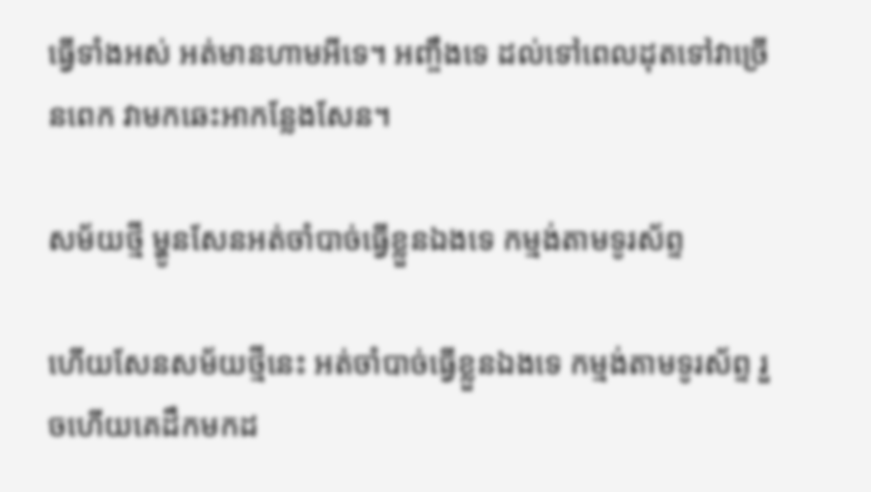ធ្វើទាំងអស់ អត់មានហាមអីទេ។ អញ្ចឹងទេ ដល់ទៅពេលដុតទៅវាច្រើនពេក វាមកឆេះអាកន្លែងសែន។

សម័យថ្មី ម្ហូនសែនអត់ចាំបាច់ធ្វើខ្លួនឯងទេ កម្មង់តាមទូរស័ព្ទ

ហើយសែនសម័យថ្មីនេះ អត់ចាំបាច់ធ្វើខ្លួនឯងទេ កម្មង់តាមទូរស័ព្ទ រួចហើយគេដឹកមកដ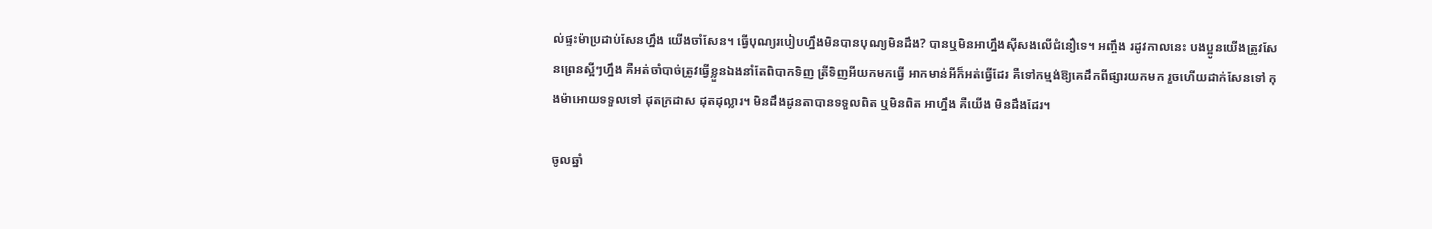ល់ផ្ទះម៉ាប្រដាប់សែនហ្នឹង យើងចាំសែន។ ធ្វើបុណ្យរបៀបហ្នឹងមិនបានបុណ្យមិនដឹង? បានឬមិនអាហ្នឹងស៊ីសងលើជំនឿទេ។ អញ្ចឹង រដូវកាលនេះ បងប្អូនយើងត្រូវសែនព្រេនស្អីៗហ្នឹង គឺអត់ចាំបាច់ត្រូវធ្វើខ្លួនឯងនាំតែពិបាកទិញ ត្រីទិញអីយកមកធ្វើ អាកមាន់អីក៏អត់ធ្វើដែរ គឺទៅកម្មង់ឱ្យគេដឹកពីផ្សារយកមក រួចហើយដាក់សែនទៅ កុងម៉ាអោយទទួលទៅ ដុតក្រដាស ដុតដុល្លារ។ មិនដឹងដូនតាបានទទួលពិត ឬមិនពិត អាហ្នឹង គឺយើង មិនដឹងដែរ។

ចូលឆ្នាំ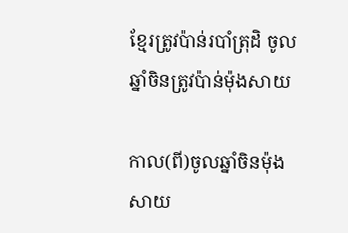ខ្មែរត្រូវប៉ាន់របាំត្រុដិ ចូលឆ្នាំចិនត្រូវប៉ាន់ម៉ុងសាយ

កាល(ពី)ចូលឆ្នាំចិនម៉ុងសាយ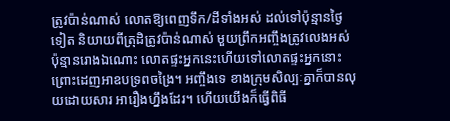ត្រូវប៉ាន់ណាស់ លោតឱ្យពេញទឹក/ដីទាំងអស់ ដល់ទៅប៉ុន្មានថ្ងៃទៀត និយាយពីត្រុដិត្រូវប៉ាន់ណាស់ មួយព្រឹកអញ្ចឹងត្រូវលេងអស់ប៉ុន្មានរោងឯណោះ លោតផ្ទះអ្នកនេះហើយទៅលោតផ្ទះអ្នកនោះ ព្រោះដេញអាឧបទ្រពចង្រៃ។ អញ្ចឹងទេ ខាងក្រុមសិល្បៈគ្នាក៏បានលុយដោយសារ អារឿងហ្នឹងដែរ។ ហើយយើងក៏ធ្វើពិធី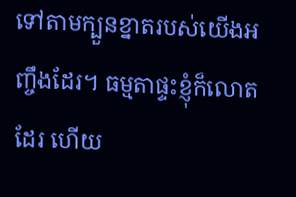ទៅតាមក្បួនខ្នាតរបស់យើងអញ្ចឹងដែរ។ ធម្មតាផ្ទះខ្ញុំក៏លោតដែរ ហើយ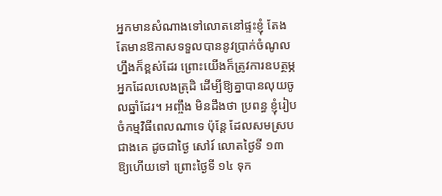អ្នកមានសំណាងទៅលោតនៅផ្ទះខ្ញុំ តែងតែមានឱកាសទទួលបាននូវប្រាក់ចំណូលហ្នឹងក៏ខ្ពស់ដែរ ព្រោះយើងក៏ត្រូវការឧបត្ថម្ភអ្នកដែលលេងត្រុដិ ដើម្បីឱ្យគ្នាបានលុយចូលឆ្នាំដែរ។ អញ្ចឹង មិនដឹងថា ប្រពន្ធ ខ្ញុំរៀបចំកម្មវិធីពេលណាទេ ប៉ុន្តែ ដែលសមស្របជាងគេ ដូចជាថ្ងៃ សៅរ៍ លោតថ្ងៃទី ១៣ ឱ្យហើយទៅ ព្រោះថ្ងៃទី ១៤ ទុក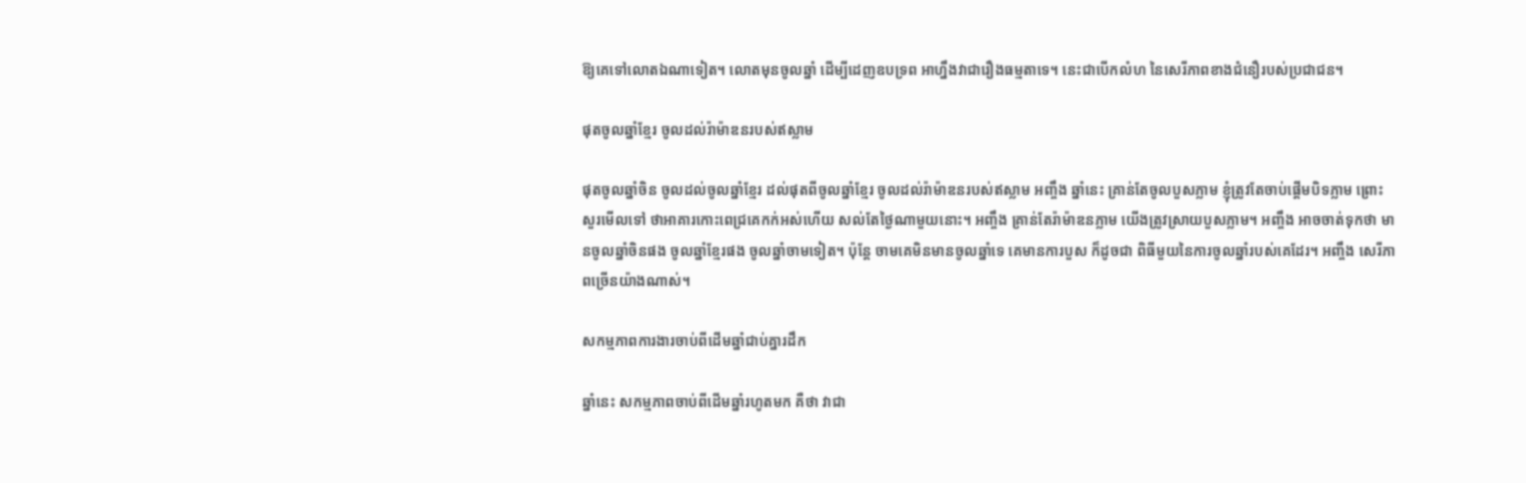ឱ្យគេទៅលោតឯណាទៀត។ លោតមុនចូលឆ្នាំ ដើម្បីដេញឧបទ្រព អាហ្នឹងវាជារឿងធម្មតាទេ។ នេះជាបើកលំហ នៃសេរីភាពខាងជំនឿរបស់ប្រជាជន។

ផុតចូលឆ្នាំខ្មែរ ចូលដល់រ៉ាម៉ាឌនរបស់ឥស្លាម

ផុតចូលឆ្នាំចិន ចូលដល់ចូលឆ្នាំខ្មែរ ដល់ផុតពីចូលឆ្នាំខ្មែរ ចូលដល់រ៉ាម៉ាឌនរបស់ឥស្លាម អញ្ចឹង ឆ្នាំនេះ គ្រាន់តែចូលបួសភ្លាម ខ្ញុំត្រូវតែចាប់ផ្តើមបិទភ្លាម ព្រោះសួរមើលទៅ ថាអាគារកោះពេជ្រគេកក់អស់ហើយ សល់តែថ្ងៃណាមួយនោះ។ អញ្ចឹង គ្រាន់តែរ៉ាម៉ាឌនភ្លាម យើងត្រូវស្រាយបួសភ្លាម។ អញ្ចឹង អាចចាត់ទុកថា មានចូលឆ្នាំចិនផង ចូលឆ្នាំខ្មែរផង ចូលឆ្នាំចាមទៀត។ ប៉ុន្តែ ចាមគេមិនមានចូលឆ្នាំទេ គេមានការបួស ក៏ដូចជា ពិធីមួយនៃការចូលឆ្នាំរបស់គេដែរ។ អញ្ចឹង សេរីភាពច្រើនយ៉ាងណាស់។

សកម្មភាពការងារចាប់ពីដើមឆ្នាំជាប់គ្នារដឹក

ឆ្នាំនេះ សកម្មភាពចាប់ពីដើមឆ្នាំរហូតមក គឺថា វាជា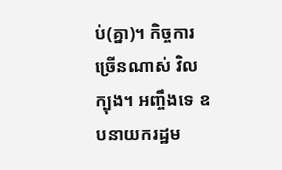ប់(គ្នា)។ កិច្ចការច្រើនណាស់ វិលក្បុង។ អញ្ចឹងទេ ឧបនាយករដ្ឋម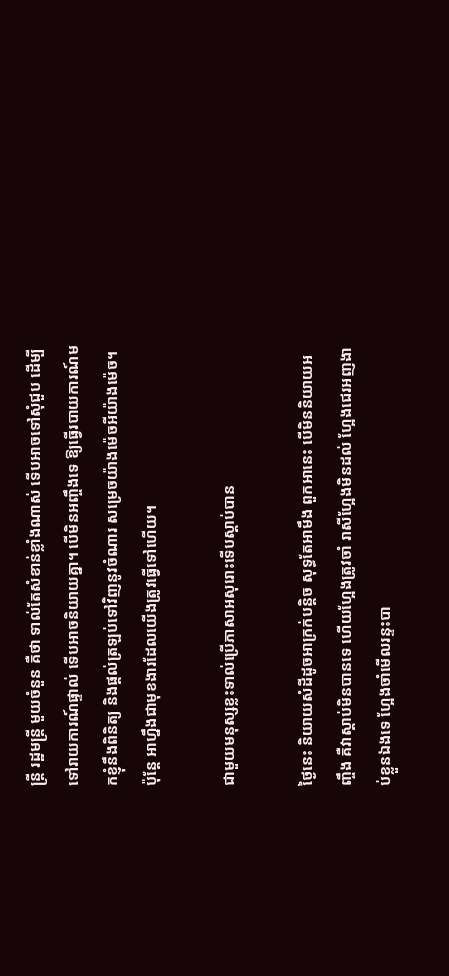ន្ត្រី រដ្ឋមន្ត្រី មួយចំនួន គឺថា ទាល់តែសំខាន់ខ្លាំងណាស់ ទើបអាចទៅសុំជួប ដើម្បីទៅរាយការណ៍ផ្ទាល់ ទើបអាចនិយាយគ្នា។ បើមិនអញ្ចឹងទេ ឱ្យធ្វើរបាយការណ៍មកខ្ញុំនឹងពិនិត្យ និងផ្តល់ត្រឡប់ទៅវិញនូវចំណារ សម្រេចយ៉ាងម៉េចអីយ៉ាងម៉េច។ ប៉ុន្តែ អាហ្នឹងជាមុខងារដែលយើងត្រូវធ្វើទៅហើយ។

ជាមួយមនុស្សខ្លះទាល់ប្រើភាសាអសុរោះទើបស្តាប់បាន

ថ្ងៃនេះ និយាយសំដីដូចអាក្រក់បន្តិច សុទ្ធតែអាមឹង ពួកអានេះ បើមិននិយាយអញ្ចឹង គឺវាស្តាប់មិនបានទេ ហើយហ្អែងត្រូវចាំ រាសីហ្អែងមិនដល់ ហ្អែងជេរអញងាប់ខ្លួនឯងទេ ហ្អែងចាំមើលរន្ទះបា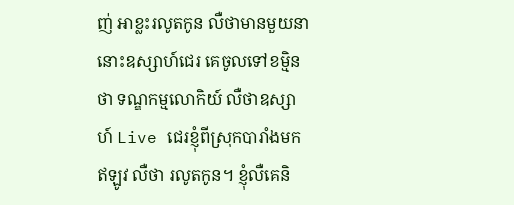ញ់ អាខ្លះរលូតកូន លឺថាមានមួយនានោះឧស្សាហ៍ជេរ គេចូលទៅខម្មិនថា ទណ្ឌកម្មលោកិយ៍ លឺថាឧស្សាហ៍ Live ជេរខ្ញុំពីស្រុកបារាំងមក ឥឡូវ លឺថា រលូតកូន។ ខ្ញុំលឺគេនិ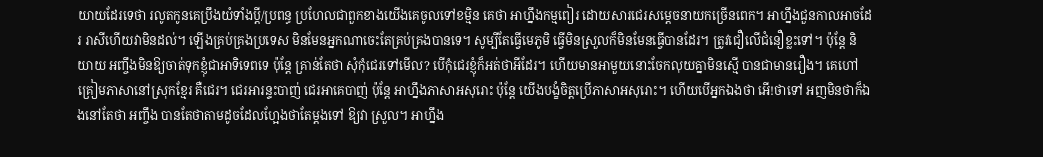យាយដែរទេថា រលូតកូនគេប្រឹងយំទាំងប្តី/ប្រពន្ធ ប្រហែលជាពួកខាងយើងគេចូលទៅខម្មិន គេថា អាហ្នឹងកម្មពៀរ ដោយសារជេរសម្តេចនាយកច្រើនពេក។ អាហ្នឹងជួនកាលអាចដែរ រាសីហើយវាមិនដល់។ ឡើងគ្រប់គ្រងប្រទេស មិនមែនអ្នកណាចេះតែគ្រប់គ្រងបានទេ។ សូម្បីតែធ្វើមេភូមិ ធ្វើមិនស្រួលក៏មិនមែនធ្វើបានដែរ។ ត្រូវជឿលើជំនឿខ្លះទៅ។ ប៉ុន្តែ និយាយ អញ្ចឹងមិនឱ្យចាត់ទុកខ្ញុំជាអាទិទេពទេ ប៉ុន្តែ គ្រាន់តែថា សុំកុំជេរទៅមើល? បើកុំជេរខ្ញុំក៏អត់ថាអីដែរ។ ហើយមានអាមួយនោះចែកលុយគ្នាមិនស្មើ បានជាមានរឿង។ គេហៅគ្រៀមភាសានៅស្រុកខ្មែរ គឺជេរ។ ជេរអារន្ទះបាញ់ ជេរអាគេបាញ់ ប៉ុន្តែ អាហ្នឹងភាសាអសុរោះ ប៉ុន្តែ យើងបង្ខំចិត្តប្រើភាសាអសុរោះ។ ហើយបើអ្នកឯងថា អើ!ថាទៅ អញមិនថាក៏ឯងនៅតែថា អញ្ចឹង បានតែថាតាមដូចដែលហ្អែងថាតែម្តងទៅ ឱ្យវា ស្រួល។ អាហ្នឹង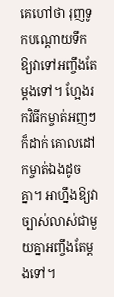គេហៅថា រុញទូកបណ្តោយទឹក ឱ្យវាទៅអញ្ចឹងតែម្តងទៅ។ ហ្អែងរកវិធីកម្ចាត់អញៗក៏ដាក់ គោលដៅកម្ចាត់ឯងដូចគ្នា។ អាហ្នឹងឱ្យវាច្បាស់លាស់ជាមួយគ្នាអញ្ចឹងតែម្តងទៅ។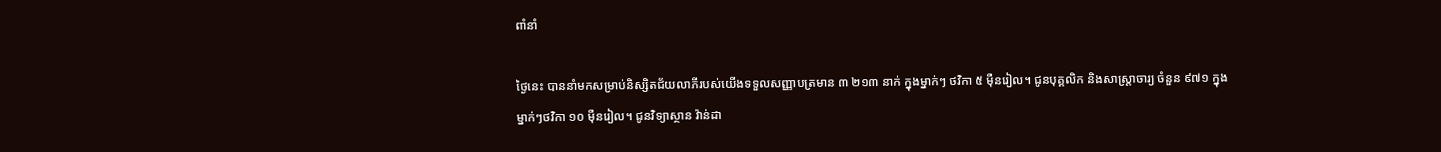ពាំនាំ

ថ្ងៃនេះ បាននាំមកសម្រាប់និស្សិតជ័យលាភីរបស់យើងទទួលសញ្ញាបត្រមាន ៣ ២១៣ នាក់ ក្នុងម្នាក់ៗ ថវិកា ៥ ម៉ឺនរៀល។ ជូនបុគ្គលិក និងសាស្ត្រាចារ្យ ចំនួន ៩៧១ ក្នុងម្នាក់ៗថវិកា ១០ ម៉ឺនរៀល។ ជូនវិទ្យាស្ថាន វ៉ាន់ដា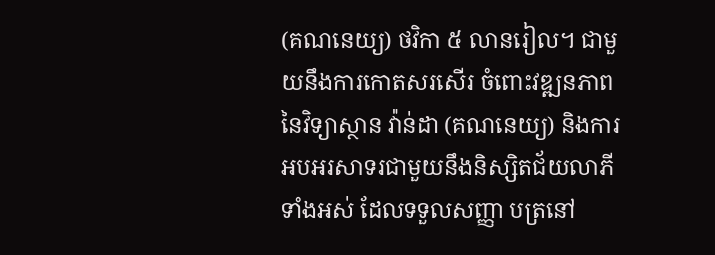(គណនេយ្យ) ថវិកា ៥ លានរៀល។ ជាមួយនឹងការកោតសរសើរ ចំពោះវឌ្ឍនភាព នៃវិទ្យាស្ថាន វ៉ាន់ដា (គណនេយ្យ) និងការអបអរសាទរជាមួយនឹងនិស្សិតជ័យលាភីទាំងអស់ ដែលទទួលសញ្ញា បត្រនៅ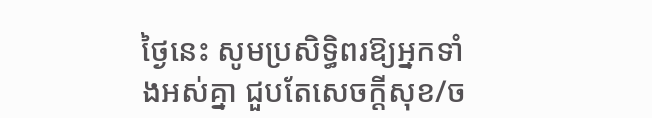ថ្ងៃនេះ សូមប្រសិទ្ធិពរឱ្យអ្នកទាំងអស់គ្នា ជួបតែសេចក្តីសុខ/ច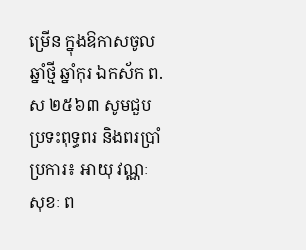ម្រើន ក្នុងឱកាសចូលឆ្នាំថ្មី ឆ្នាំកុរ ឯកស័ក ព.ស ២៥៦៣ សូមជួបប្រទះពុទ្ធពរ និងពរប្រាំប្រការ៖ អាយុ វណ្ណៈ សុខៈ ព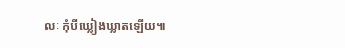លៈ កុំបីឃ្លៀងឃ្លាតឡើយ៕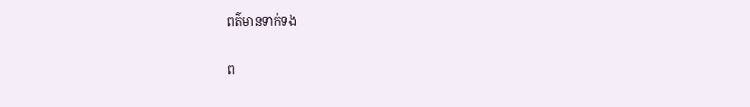ពត៌មានទាក់ទង

ព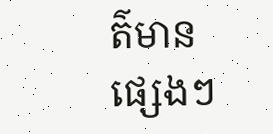ត៌មានផ្សេងៗ